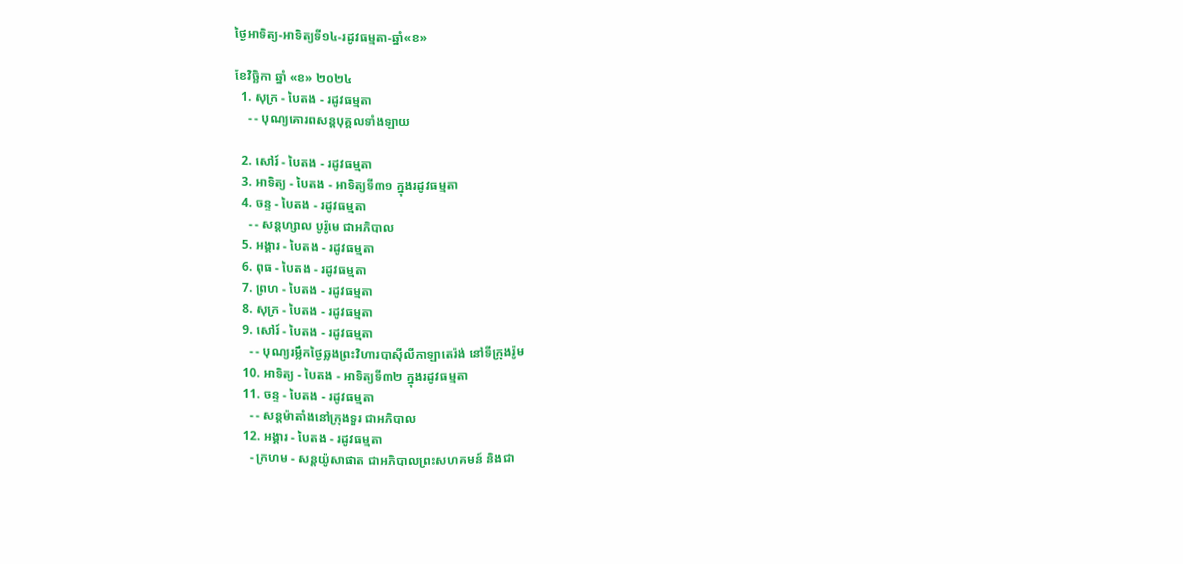ថ្ងៃអាទិត្យ-អាទិត្យទី១៤-រដូវធម្មតា-ឆ្នាំ«ខ»

ខែវិច្ឆិកា ឆ្នាំ «ខ» ២០២៤
  1. សុក្រ - បៃតង - រដូវធម្មតា
    - - បុណ្យគោរពសន្ដបុគ្គលទាំងឡាយ

  2. សៅរ៍ - បៃតង - រដូវធម្មតា
  3. អាទិត្យ - បៃតង - អាទិត្យទី៣១ ក្នុងរដូវធម្មតា
  4. ចន្ទ - បៃតង - រដូវធម្មតា
    - - សន្ដហ្សាល បូរ៉ូមេ ជាអភិបាល
  5. អង្គារ - បៃតង - រដូវធម្មតា
  6. ពុធ - បៃតង - រដូវធម្មតា
  7. ព្រហ - បៃតង - រដូវធម្មតា
  8. សុក្រ - បៃតង - រដូវធម្មតា
  9. សៅរ៍ - បៃតង - រដូវធម្មតា
    - - បុណ្យរម្លឹកថ្ងៃឆ្លងព្រះវិហារបាស៊ីលីកាឡាតេរ៉ង់ នៅទីក្រុងរ៉ូម
  10. អាទិត្យ - បៃតង - អាទិត្យទី៣២ ក្នុងរដូវធម្មតា
  11. ចន្ទ - បៃតង - រដូវធម្មតា
    - - សន្ដម៉ាតាំងនៅក្រុងទួរ ជាអភិបាល
  12. អង្គារ - បៃតង - រដូវធម្មតា
    - ក្រហម - សន្ដយ៉ូសាផាត ជាអភិបាលព្រះសហគមន៍ និងជា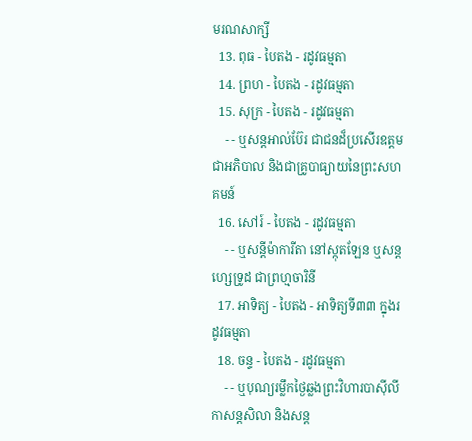មរណសាក្សី
  13. ពុធ - បៃតង - រដូវធម្មតា
  14. ព្រហ - បៃតង - រដូវធម្មតា
  15. សុក្រ - បៃតង - រដូវធម្មតា
    - - ឬសន្ដអាល់ប៊ែរ ជាជនដ៏ប្រសើរឧត្ដមជាអភិបាល និងជាគ្រូបាធ្យាយនៃព្រះសហគមន៍
  16. សៅរ៍ - បៃតង - រដូវធម្មតា
    - - ឬសន្ដីម៉ាការីតា នៅស្កុតឡែន ឬសន្ដហ្សេទ្រូដ ជាព្រហ្មចារិនី
  17. អាទិត្យ - បៃតង - អាទិត្យទី៣៣ ក្នុងរដូវធម្មតា
  18. ចន្ទ - បៃតង - រដូវធម្មតា
    - - ឬបុណ្យរម្លឹកថ្ងៃឆ្លងព្រះវិហារបាស៊ីលីកាសន្ដសិលា និងសន្ដ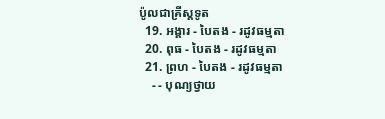ប៉ូលជាគ្រីស្ដទូត
  19. អង្គារ - បៃតង - រដូវធម្មតា
  20. ពុធ - បៃតង - រដូវធម្មតា
  21. ព្រហ - បៃតង - រដូវធម្មតា
    - - បុណ្យថ្វាយ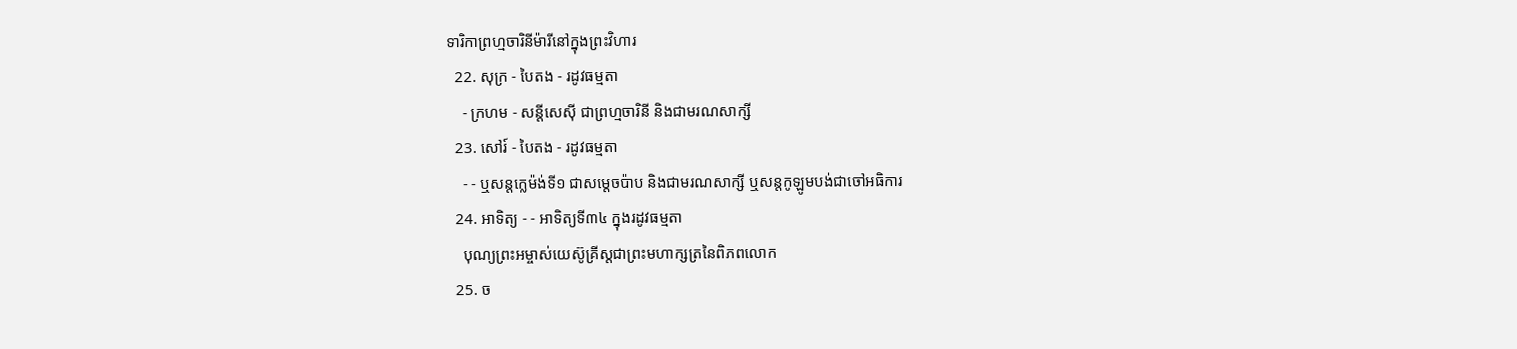ទារិកាព្រហ្មចារិនីម៉ារីនៅក្នុងព្រះវិហារ
  22. សុក្រ - បៃតង - រដូវធម្មតា
    - ក្រហម - សន្ដីសេស៊ី ជាព្រហ្មចារិនី និងជាមរណសាក្សី
  23. សៅរ៍ - បៃតង - រដូវធម្មតា
    - - ឬសន្ដក្លេម៉ង់ទី១ ជាសម្ដេចប៉ាប និងជាមរណសាក្សី ឬសន្ដកូឡូមបង់ជាចៅអធិការ
  24. អាទិត្យ - - អាទិត្យទី៣៤ ក្នុងរដូវធម្មតា
    បុណ្យព្រះអម្ចាស់យេស៊ូគ្រីស្ដជាព្រះមហាក្សត្រនៃពិភពលោក
  25. ច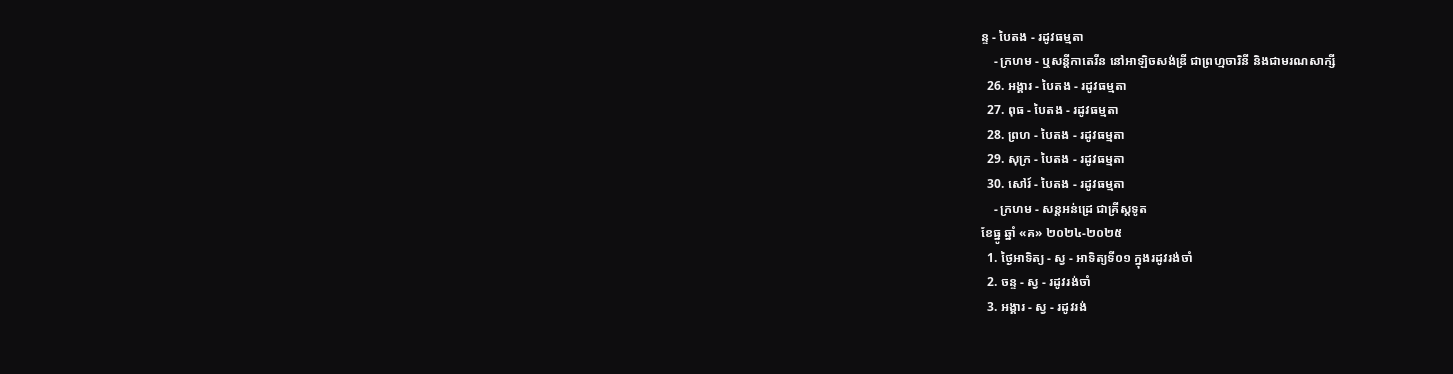ន្ទ - បៃតង - រដូវធម្មតា
    - ក្រហម - ឬសន្ដីកាតេរីន នៅអាឡិចសង់ឌ្រី ជាព្រហ្មចារិនី និងជាមរណសាក្សី
  26. អង្គារ - បៃតង - រដូវធម្មតា
  27. ពុធ - បៃតង - រដូវធម្មតា
  28. ព្រហ - បៃតង - រដូវធម្មតា
  29. សុក្រ - បៃតង - រដូវធម្មតា
  30. សៅរ៍ - បៃតង - រដូវធម្មតា
    - ក្រហម - សន្ដអន់ដ្រេ ជាគ្រីស្ដទូត
ខែធ្នូ ឆ្នាំ «គ» ២០២៤-២០២៥
  1. ថ្ងៃអាទិត្យ - ស្វ - អាទិត្យទី០១ ក្នុងរដូវរង់ចាំ
  2. ចន្ទ - ស្វ - រដូវរង់ចាំ
  3. អង្គារ - ស្វ - រដូវរង់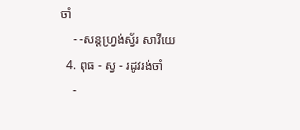ចាំ
    - -សន្ដហ្វ្រង់ស្វ័រ សាវីយេ
  4. ពុធ - ស្វ - រដូវរង់ចាំ
    -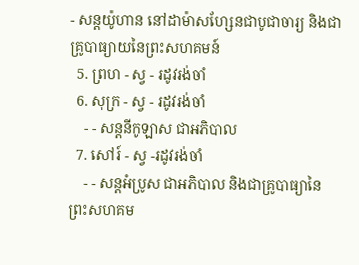- សន្ដយ៉ូហាន នៅដាម៉ាសហ្សែនជាបូជាចារ្យ និងជាគ្រូបាធ្យាយនៃព្រះសហគមន៍
  5. ព្រហ - ស្វ - រដូវរង់ចាំ
  6. សុក្រ - ស្វ - រដូវរង់ចាំ
    - - សន្ដនីកូឡាស ជាអភិបាល
  7. សៅរ៍ - ស្វ -រដូវរង់ចាំ
    - - សន្ដអំប្រូស ជាអភិបាល និងជាគ្រូបាធ្យានៃព្រះសហគម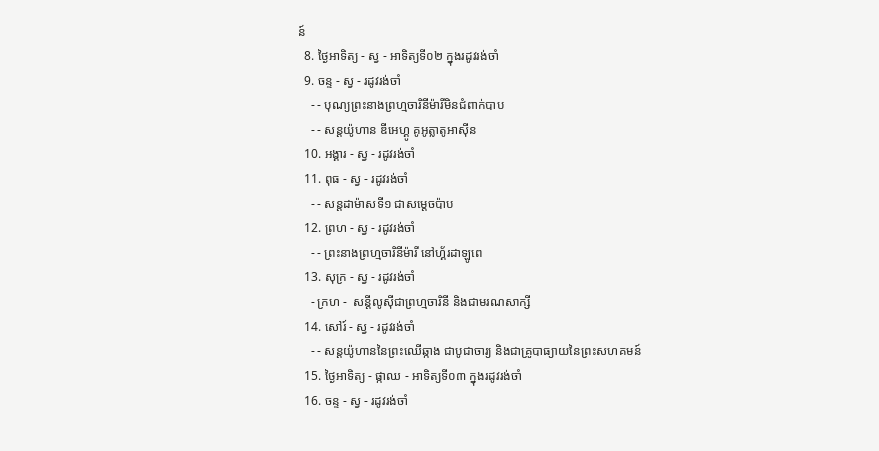ន៍
  8. ថ្ងៃអាទិត្យ - ស្វ - អាទិត្យទី០២ ក្នុងរដូវរង់ចាំ
  9. ចន្ទ - ស្វ - រដូវរង់ចាំ
    - - បុណ្យព្រះនាងព្រហ្មចារិនីម៉ារីមិនជំពាក់បាប
    - - សន្ដយ៉ូហាន ឌីអេហ្គូ គូអូត្លាតូអាស៊ីន
  10. អង្គារ - ស្វ - រដូវរង់ចាំ
  11. ពុធ - ស្វ - រដូវរង់ចាំ
    - - សន្ដដាម៉ាសទី១ ជាសម្ដេចប៉ាប
  12. ព្រហ - ស្វ - រដូវរង់ចាំ
    - - ព្រះនាងព្រហ្មចារិនីម៉ារី នៅហ្គ័រដាឡូពេ
  13. សុក្រ - ស្វ - រដូវរង់ចាំ
    - ក្រហ -  សន្ដីលូស៊ីជាព្រហ្មចារិនី និងជាមរណសាក្សី
  14. សៅរ៍ - ស្វ - រដូវរង់ចាំ
    - - សន្ដយ៉ូហាននៃព្រះឈើឆ្កាង ជាបូជាចារ្យ និងជាគ្រូបាធ្យាយនៃព្រះសហគមន៍
  15. ថ្ងៃអាទិត្យ - ផ្កាឈ - អាទិត្យទី០៣ ក្នុងរដូវរង់ចាំ
  16. ចន្ទ - ស្វ - រដូវរង់ចាំ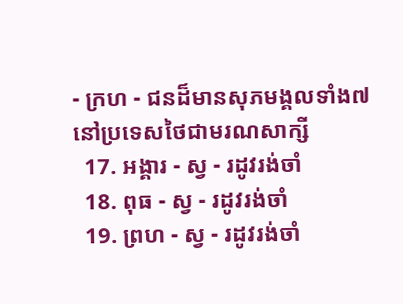- ក្រហ - ជនដ៏មានសុភមង្គលទាំង៧ នៅប្រទេសថៃជាមរណសាក្សី
  17. អង្គារ - ស្វ - រដូវរង់ចាំ
  18. ពុធ - ស្វ - រដូវរង់ចាំ
  19. ព្រហ - ស្វ - រដូវរង់ចាំ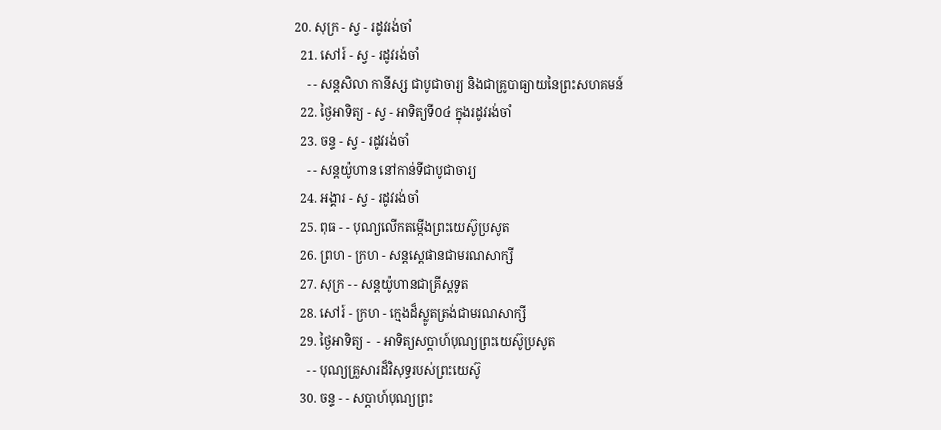20. សុក្រ - ស្វ - រដូវរង់ចាំ
  21. សៅរ៍ - ស្វ - រដូវរង់ចាំ
    - - សន្ដសិលា កានីស្ស ជាបូជាចារ្យ និងជាគ្រូបាធ្យាយនៃព្រះសហគមន៍
  22. ថ្ងៃអាទិត្យ - ស្វ - អាទិត្យទី០៤ ក្នុងរដូវរង់ចាំ
  23. ចន្ទ - ស្វ - រដូវរង់ចាំ
    - - សន្ដយ៉ូហាន នៅកាន់ទីជាបូជាចារ្យ
  24. អង្គារ - ស្វ - រដូវរង់ចាំ
  25. ពុធ - - បុណ្យលើកតម្កើងព្រះយេស៊ូប្រសូត
  26. ព្រហ - ក្រហ - សន្តស្តេផានជាមរណសាក្សី
  27. សុក្រ - - សន្តយ៉ូហានជាគ្រីស្តទូត
  28. សៅរ៍ - ក្រហ - ក្មេងដ៏ស្លូតត្រង់ជាមរណសាក្សី
  29. ថ្ងៃអាទិត្យ -  - អាទិត្យសប្ដាហ៍បុណ្យព្រះយេស៊ូប្រសូត
    - - បុណ្យគ្រួសារដ៏វិសុទ្ធរបស់ព្រះយេស៊ូ
  30. ចន្ទ - - សប្ដាហ៍បុណ្យព្រះ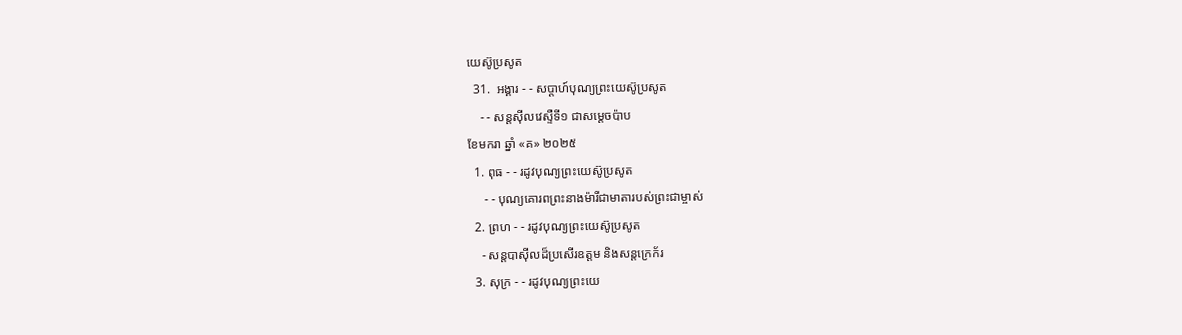យេស៊ូប្រសូត
  31.  អង្គារ - - សប្ដាហ៍បុណ្យព្រះយេស៊ូប្រសូត
    - - សន្ដស៊ីលវេស្ទឺទី១ ជាសម្ដេចប៉ាប
ខែមករា ឆ្នាំ «គ» ២០២៥
  1. ពុធ - - រដូវបុណ្យព្រះយេស៊ូប្រសូត
     - - បុណ្យគោរពព្រះនាងម៉ារីជាមាតារបស់ព្រះជាម្ចាស់
  2. ព្រហ - - រដូវបុណ្យព្រះយេស៊ូប្រសូត
    - សន្ដបាស៊ីលដ៏ប្រសើរឧត្ដម និងសន្ដក្រេក័រ
  3. សុក្រ - - រដូវបុណ្យព្រះយេ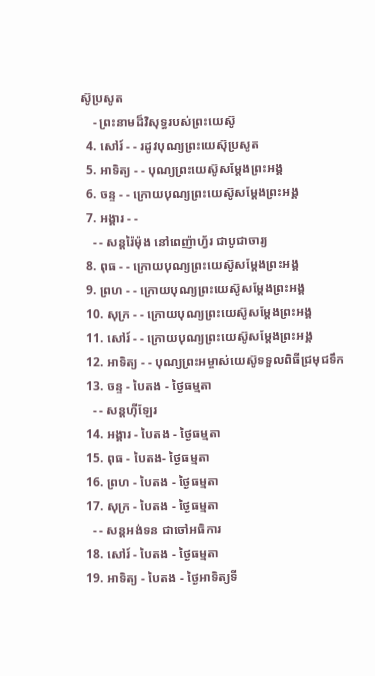ស៊ូប្រសូត
    - ព្រះនាមដ៏វិសុទ្ធរបស់ព្រះយេស៊ូ
  4. សៅរ៍ - - រដូវបុណ្យព្រះយេស៊ុប្រសូត
  5. អាទិត្យ - - បុណ្យព្រះយេស៊ូសម្ដែងព្រះអង្គ
  6. ចន្ទ - - ក្រោយបុណ្យព្រះយេស៊ូសម្ដែងព្រះអង្គ
  7. អង្គារ - -
    - - សន្ដរ៉ៃម៉ុង នៅពេញ៉ាហ្វ័រ ជាបូជាចារ្យ
  8. ពុធ - - ក្រោយបុណ្យព្រះយេស៊ូសម្ដែងព្រះអង្គ
  9. ព្រហ - - ក្រោយបុណ្យព្រះយេស៊ូសម្ដែងព្រះអង្គ
  10. សុក្រ - - ក្រោយបុណ្យព្រះយេស៊ូសម្ដែងព្រះអង្គ
  11. សៅរ៍ - - ក្រោយបុណ្យព្រះយេស៊ូសម្ដែងព្រះអង្គ
  12. អាទិត្យ - - បុណ្យព្រះអម្ចាស់យេស៊ូទទួលពិធីជ្រមុជទឹក
  13. ចន្ទ - បៃតង - ថ្ងៃធម្មតា
    - - សន្ដហ៊ីឡែរ
  14. អង្គារ - បៃតង - ថ្ងៃធម្មតា
  15. ពុធ - បៃតង- ថ្ងៃធម្មតា
  16. ព្រហ - បៃតង - ថ្ងៃធម្មតា
  17. សុក្រ - បៃតង - ថ្ងៃធម្មតា
    - - សន្ដអង់ទន ជាចៅអធិការ
  18. សៅរ៍ - បៃតង - ថ្ងៃធម្មតា
  19. អាទិត្យ - បៃតង - ថ្ងៃអាទិត្យទី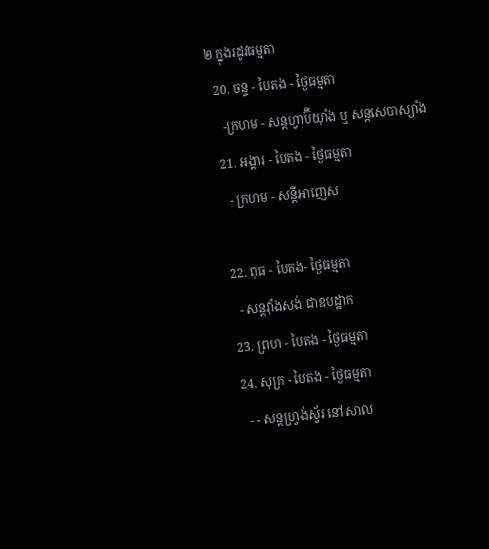២ ក្នុងរដូវធម្មតា
  20. ចន្ទ - បៃតង - ថ្ងៃធម្មតា
    -ក្រហម - សន្ដហ្វាប៊ីយ៉ាំង ឬ សន្ដសេបាស្យាំង
  21. អង្គារ - បៃតង - ថ្ងៃធម្មតា
    - ក្រហម - សន្ដីអាញេស

  22. ពុធ - បៃតង- ថ្ងៃធម្មតា
    - សន្ដវ៉ាំងសង់ ជាឧបដ្ឋាក
  23. ព្រហ - បៃតង - ថ្ងៃធម្មតា
  24. សុក្រ - បៃតង - ថ្ងៃធម្មតា
    - - សន្ដហ្វ្រង់ស្វ័រ នៅសាល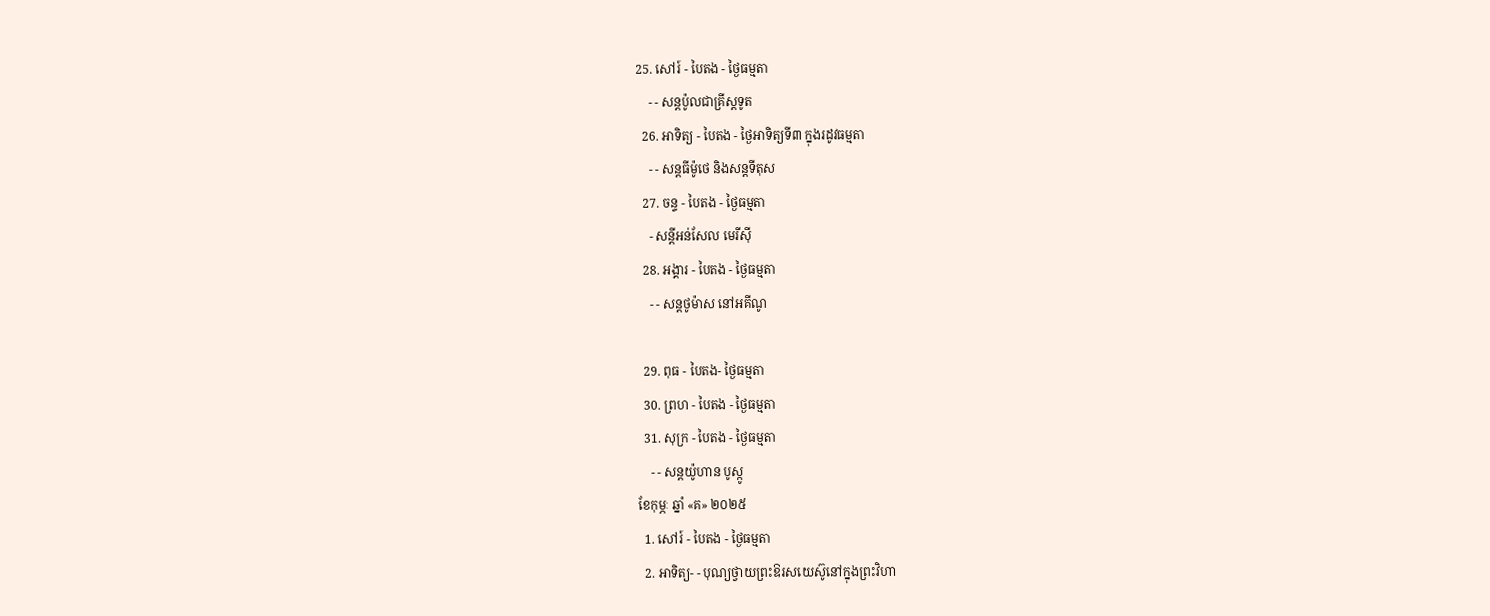25. សៅរ៍ - បៃតង - ថ្ងៃធម្មតា
    - - សន្ដប៉ូលជាគ្រីស្ដទូត
  26. អាទិត្យ - បៃតង - ថ្ងៃអាទិត្យទី៣ ក្នុងរដូវធម្មតា
    - - សន្ដធីម៉ូថេ និងសន្ដទីតុស
  27. ចន្ទ - បៃតង - ថ្ងៃធម្មតា
    - សន្ដីអន់សែល មេរីស៊ី
  28. អង្គារ - បៃតង - ថ្ងៃធម្មតា
    - - សន្ដថូម៉ាស នៅអគីណូ

  29. ពុធ - បៃតង- ថ្ងៃធម្មតា
  30. ព្រហ - បៃតង - ថ្ងៃធម្មតា
  31. សុក្រ - បៃតង - ថ្ងៃធម្មតា
    - - សន្ដយ៉ូហាន បូស្កូ
ខែកុម្ភៈ ឆ្នាំ «គ» ២០២៥
  1. សៅរ៍ - បៃតង - ថ្ងៃធម្មតា
  2. អាទិត្យ- - បុណ្យថ្វាយព្រះឱរសយេស៊ូនៅក្នុងព្រះវិហា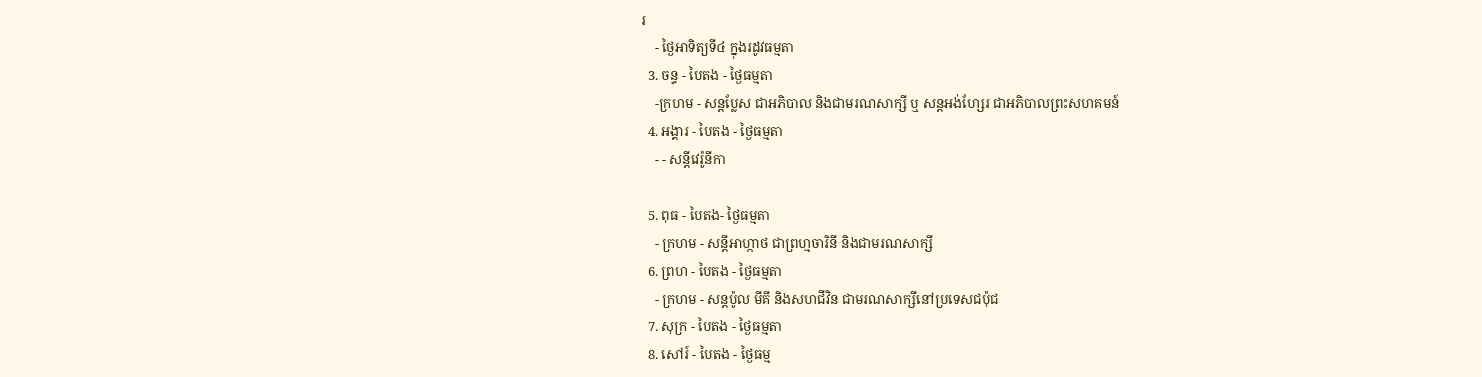រ
    - ថ្ងៃអាទិត្យទី៤ ក្នុងរដូវធម្មតា
  3. ចន្ទ - បៃតង - ថ្ងៃធម្មតា
    -ក្រហម - សន្ដប្លែស ជាអភិបាល និងជាមរណសាក្សី ឬ សន្ដអង់ហ្សែរ ជាអភិបាលព្រះសហគមន៍
  4. អង្គារ - បៃតង - ថ្ងៃធម្មតា
    - - សន្ដីវេរ៉ូនីកា

  5. ពុធ - បៃតង- ថ្ងៃធម្មតា
    - ក្រហម - សន្ដីអាហ្កាថ ជាព្រហ្មចារិនី និងជាមរណសាក្សី
  6. ព្រហ - បៃតង - ថ្ងៃធម្មតា
    - ក្រហម - សន្ដប៉ូល មីគី និងសហជីវិន ជាមរណសាក្សីនៅប្រទេសជប៉ុជ
  7. សុក្រ - បៃតង - ថ្ងៃធម្មតា
  8. សៅរ៍ - បៃតង - ថ្ងៃធម្ម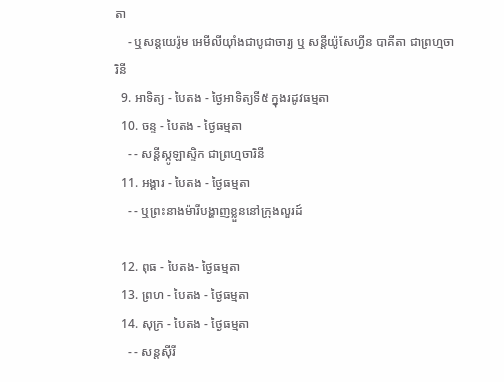តា
    - ឬសន្ដយេរ៉ូម អេមីលីយ៉ាំងជាបូជាចារ្យ ឬ សន្ដីយ៉ូសែហ្វីន បាគីតា ជាព្រហ្មចារិនី
  9. អាទិត្យ - បៃតង - ថ្ងៃអាទិត្យទី៥ ក្នុងរដូវធម្មតា
  10. ចន្ទ - បៃតង - ថ្ងៃធម្មតា
    - - សន្ដីស្កូឡាស្ទិក ជាព្រហ្មចារិនី
  11. អង្គារ - បៃតង - ថ្ងៃធម្មតា
    - - ឬព្រះនាងម៉ារីបង្ហាញខ្លួននៅក្រុងលួរដ៍

  12. ពុធ - បៃតង- ថ្ងៃធម្មតា
  13. ព្រហ - បៃតង - ថ្ងៃធម្មតា
  14. សុក្រ - បៃតង - ថ្ងៃធម្មតា
    - - សន្ដស៊ីរី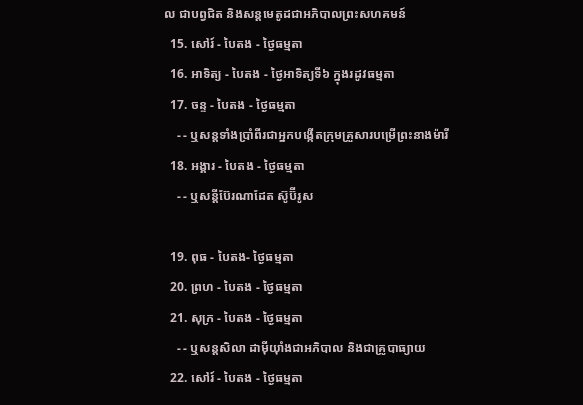ល ជាបព្វជិត និងសន្ដមេតូដជាអភិបាលព្រះសហគមន៍
  15. សៅរ៍ - បៃតង - ថ្ងៃធម្មតា
  16. អាទិត្យ - បៃតង - ថ្ងៃអាទិត្យទី៦ ក្នុងរដូវធម្មតា
  17. ចន្ទ - បៃតង - ថ្ងៃធម្មតា
    - - ឬសន្ដទាំងប្រាំពីរជាអ្នកបង្កើតក្រុមគ្រួសារបម្រើព្រះនាងម៉ារី
  18. អង្គារ - បៃតង - ថ្ងៃធម្មតា
    - - ឬសន្ដីប៊ែរណាដែត ស៊ូប៊ីរូស

  19. ពុធ - បៃតង- ថ្ងៃធម្មតា
  20. ព្រហ - បៃតង - ថ្ងៃធម្មតា
  21. សុក្រ - បៃតង - ថ្ងៃធម្មតា
    - - ឬសន្ដសិលា ដាម៉ីយ៉ាំងជាអភិបាល និងជាគ្រូបាធ្យាយ
  22. សៅរ៍ - បៃតង - ថ្ងៃធម្មតា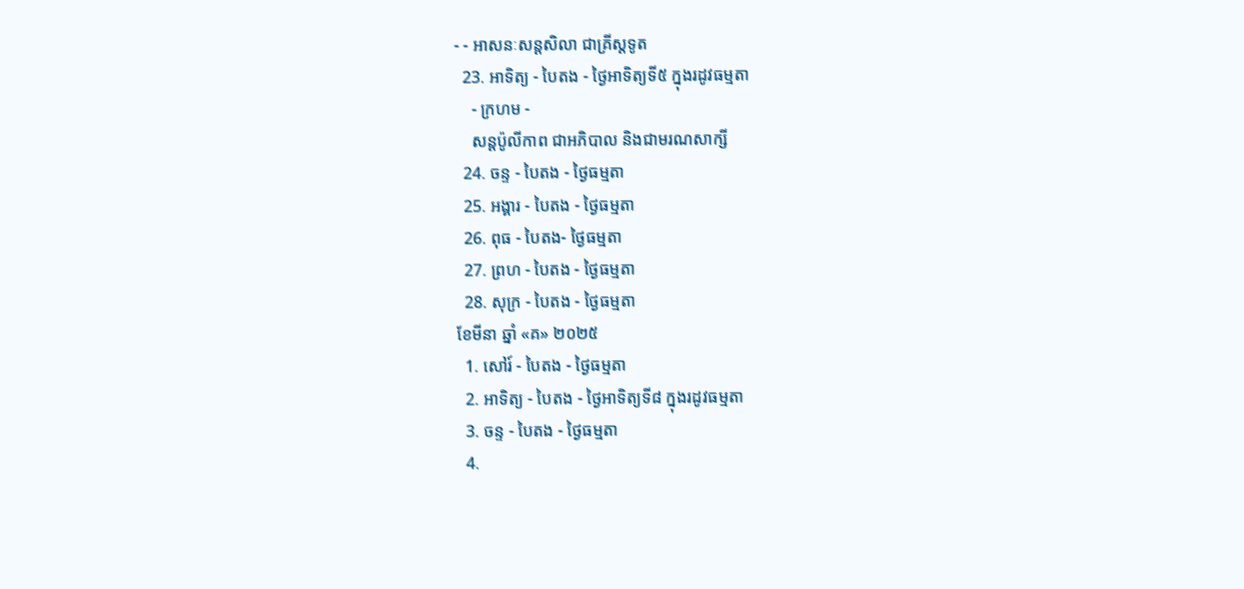- - អាសនៈសន្ដសិលា ជាគ្រីស្ដទូត
  23. អាទិត្យ - បៃតង - ថ្ងៃអាទិត្យទី៥ ក្នុងរដូវធម្មតា
    - ក្រហម -
    សន្ដប៉ូលីកាព ជាអភិបាល និងជាមរណសាក្សី
  24. ចន្ទ - បៃតង - ថ្ងៃធម្មតា
  25. អង្គារ - បៃតង - ថ្ងៃធម្មតា
  26. ពុធ - បៃតង- ថ្ងៃធម្មតា
  27. ព្រហ - បៃតង - ថ្ងៃធម្មតា
  28. សុក្រ - បៃតង - ថ្ងៃធម្មតា
ខែមីនា ឆ្នាំ «គ» ២០២៥
  1. សៅរ៍ - បៃតង - ថ្ងៃធម្មតា
  2. អាទិត្យ - បៃតង - ថ្ងៃអាទិត្យទី៨ ក្នុងរដូវធម្មតា
  3. ចន្ទ - បៃតង - ថ្ងៃធម្មតា
  4.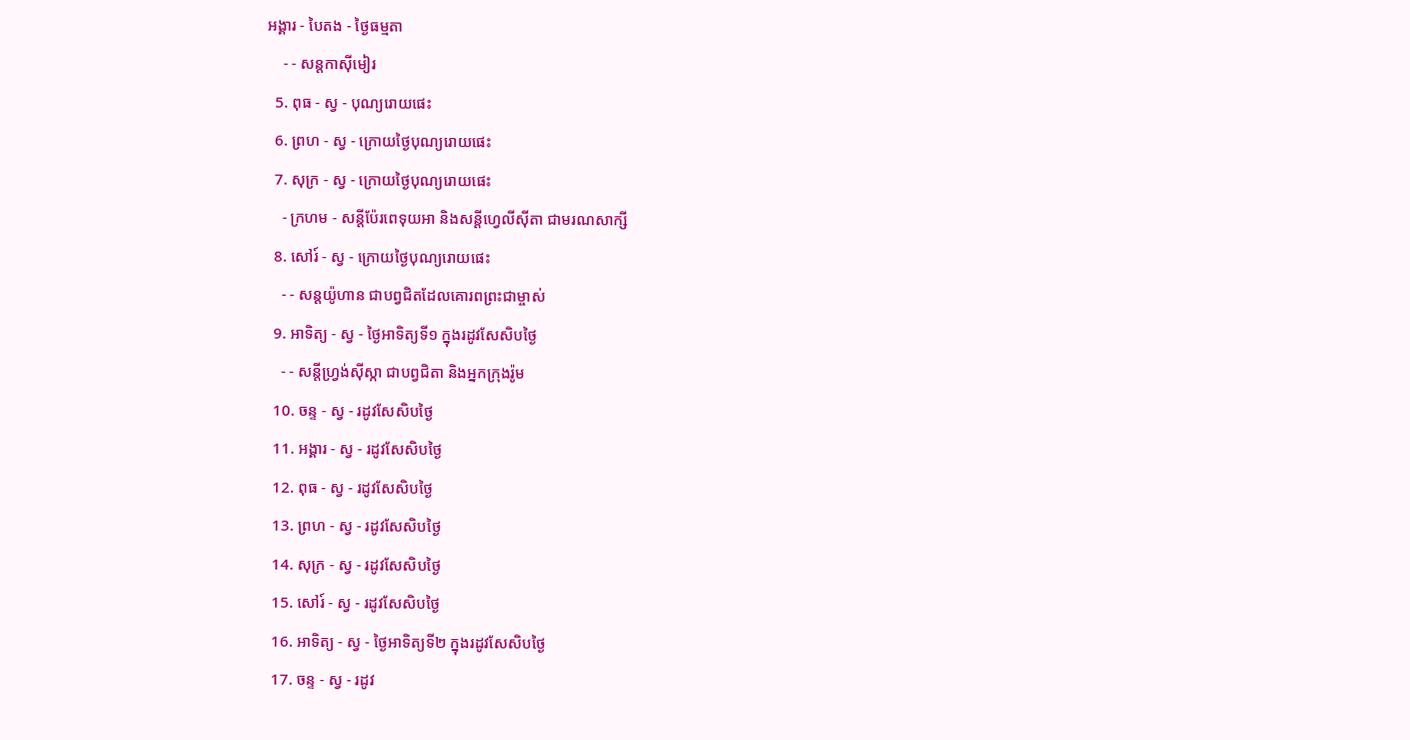អង្គារ - បៃតង - ថ្ងៃធម្មតា
    - - សន្ដកាស៊ីមៀរ
  5. ពុធ - ស្វ - បុណ្យរោយផេះ
  6. ព្រហ - ស្វ - ក្រោយថ្ងៃបុណ្យរោយផេះ
  7. សុក្រ - ស្វ - ក្រោយថ្ងៃបុណ្យរោយផេះ
    - ក្រហម - សន្ដីប៉ែរពេទុយអា និងសន្ដីហ្វេលីស៊ីតា ជាមរណសាក្សី
  8. សៅរ៍ - ស្វ - ក្រោយថ្ងៃបុណ្យរោយផេះ
    - - សន្ដយ៉ូហាន ជាបព្វជិតដែលគោរពព្រះជាម្ចាស់
  9. អាទិត្យ - ស្វ - ថ្ងៃអាទិត្យទី១ ក្នុងរដូវសែសិបថ្ងៃ
    - - សន្ដីហ្វ្រង់ស៊ីស្កា ជាបព្វជិតា និងអ្នកក្រុងរ៉ូម
  10. ចន្ទ - ស្វ - រដូវសែសិបថ្ងៃ
  11. អង្គារ - ស្វ - រដូវសែសិបថ្ងៃ
  12. ពុធ - ស្វ - រដូវសែសិបថ្ងៃ
  13. ព្រហ - ស្វ - រដូវសែសិបថ្ងៃ
  14. សុក្រ - ស្វ - រដូវសែសិបថ្ងៃ
  15. សៅរ៍ - ស្វ - រដូវសែសិបថ្ងៃ
  16. អាទិត្យ - ស្វ - ថ្ងៃអាទិត្យទី២ ក្នុងរដូវសែសិបថ្ងៃ
  17. ចន្ទ - ស្វ - រដូវ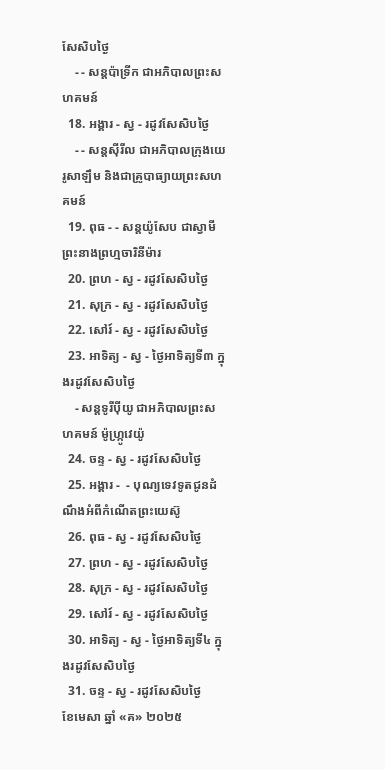សែសិបថ្ងៃ
    - - សន្ដប៉ាទ្រីក ជាអភិបាលព្រះសហគមន៍
  18. អង្គារ - ស្វ - រដូវសែសិបថ្ងៃ
    - - សន្ដស៊ីរីល ជាអភិបាលក្រុងយេរូសាឡឹម និងជាគ្រូបាធ្យាយព្រះសហគមន៍
  19. ពុធ - - សន្ដយ៉ូសែប ជាស្វាមីព្រះនាងព្រហ្មចារិនីម៉ារ
  20. ព្រហ - ស្វ - រដូវសែសិបថ្ងៃ
  21. សុក្រ - ស្វ - រដូវសែសិបថ្ងៃ
  22. សៅរ៍ - ស្វ - រដូវសែសិបថ្ងៃ
  23. អាទិត្យ - ស្វ - ថ្ងៃអាទិត្យទី៣ ក្នុងរដូវសែសិបថ្ងៃ
    - សន្ដទូរីប៉ីយូ ជាអភិបាលព្រះសហគមន៍ ម៉ូហ្ក្រូវេយ៉ូ
  24. ចន្ទ - ស្វ - រដូវសែសិបថ្ងៃ
  25. អង្គារ -  - បុណ្យទេវទូតជូនដំណឹងអំពីកំណើតព្រះយេស៊ូ
  26. ពុធ - ស្វ - រដូវសែសិបថ្ងៃ
  27. ព្រហ - ស្វ - រដូវសែសិបថ្ងៃ
  28. សុក្រ - ស្វ - រដូវសែសិបថ្ងៃ
  29. សៅរ៍ - ស្វ - រដូវសែសិបថ្ងៃ
  30. អាទិត្យ - ស្វ - ថ្ងៃអាទិត្យទី៤ ក្នុងរដូវសែសិបថ្ងៃ
  31. ចន្ទ - ស្វ - រដូវសែសិបថ្ងៃ
ខែមេសា ឆ្នាំ «គ» ២០២៥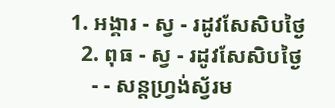1. អង្គារ - ស្វ - រដូវសែសិបថ្ងៃ
  2. ពុធ - ស្វ - រដូវសែសិបថ្ងៃ
    - - សន្ដហ្វ្រង់ស្វ័រម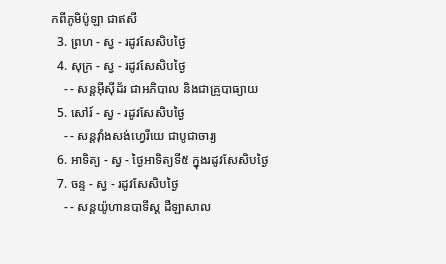កពីភូមិប៉ូឡា ជាឥសី
  3. ព្រហ - ស្វ - រដូវសែសិបថ្ងៃ
  4. សុក្រ - ស្វ - រដូវសែសិបថ្ងៃ
    - - សន្ដអ៊ីស៊ីដ័រ ជាអភិបាល និងជាគ្រូបាធ្យាយ
  5. សៅរ៍ - ស្វ - រដូវសែសិបថ្ងៃ
    - - សន្ដវ៉ាំងសង់ហ្វេរីយេ ជាបូជាចារ្យ
  6. អាទិត្យ - ស្វ - ថ្ងៃអាទិត្យទី៥ ក្នុងរដូវសែសិបថ្ងៃ
  7. ចន្ទ - ស្វ - រដូវសែសិបថ្ងៃ
    - - សន្ដយ៉ូហានបាទីស្ដ ដឺឡាសាល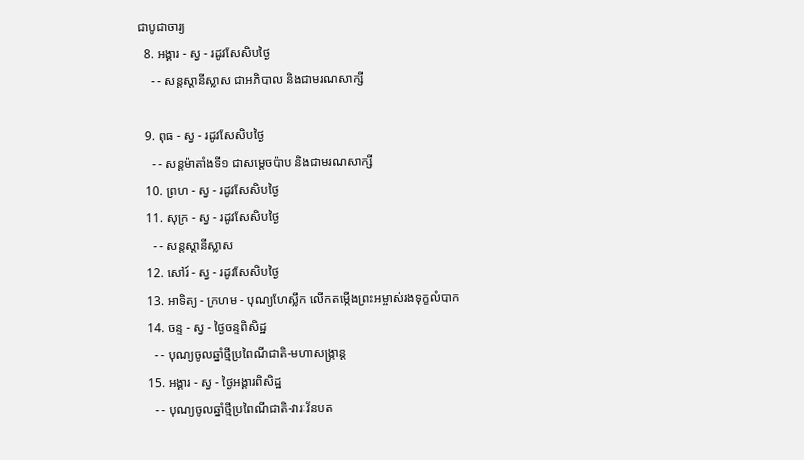ជាបូជាចារ្យ
  8. អង្គារ - ស្វ - រដូវសែសិបថ្ងៃ
    - - សន្ដស្ដានីស្លាស ជាអភិបាល និងជាមរណសាក្សី

  9. ពុធ - ស្វ - រដូវសែសិបថ្ងៃ
    - - សន្ដម៉ាតាំងទី១ ជាសម្ដេចប៉ាប និងជាមរណសាក្សី
  10. ព្រហ - ស្វ - រដូវសែសិបថ្ងៃ
  11. សុក្រ - ស្វ - រដូវសែសិបថ្ងៃ
    - - សន្ដស្ដានីស្លាស
  12. សៅរ៍ - ស្វ - រដូវសែសិបថ្ងៃ
  13. អាទិត្យ - ក្រហម - បុណ្យហែស្លឹក លើកតម្កើងព្រះអម្ចាស់រងទុក្ខលំបាក
  14. ចន្ទ - ស្វ - ថ្ងៃចន្ទពិសិដ្ឋ
    - - បុណ្យចូលឆ្នាំថ្មីប្រពៃណីជាតិ-មហាសង្រ្កាន្ដ
  15. អង្គារ - ស្វ - ថ្ងៃអង្គារពិសិដ្ឋ
    - - បុណ្យចូលឆ្នាំថ្មីប្រពៃណីជាតិ-វារៈវ័នបត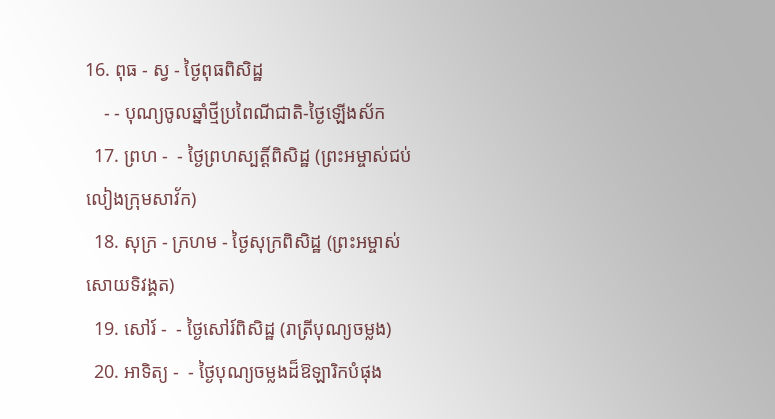16. ពុធ - ស្វ - ថ្ងៃពុធពិសិដ្ឋ
    - - បុណ្យចូលឆ្នាំថ្មីប្រពៃណីជាតិ-ថ្ងៃឡើងស័ក
  17. ព្រហ -  - ថ្ងៃព្រហស្បត្ដិ៍ពិសិដ្ឋ (ព្រះអម្ចាស់ជប់លៀងក្រុមសាវ័ក)
  18. សុក្រ - ក្រហម - ថ្ងៃសុក្រពិសិដ្ឋ (ព្រះអម្ចាស់សោយទិវង្គត)
  19. សៅរ៍ -  - ថ្ងៃសៅរ៍ពិសិដ្ឋ (រាត្រីបុណ្យចម្លង)
  20. អាទិត្យ -  - ថ្ងៃបុណ្យចម្លងដ៏ឱឡារិកបំផុង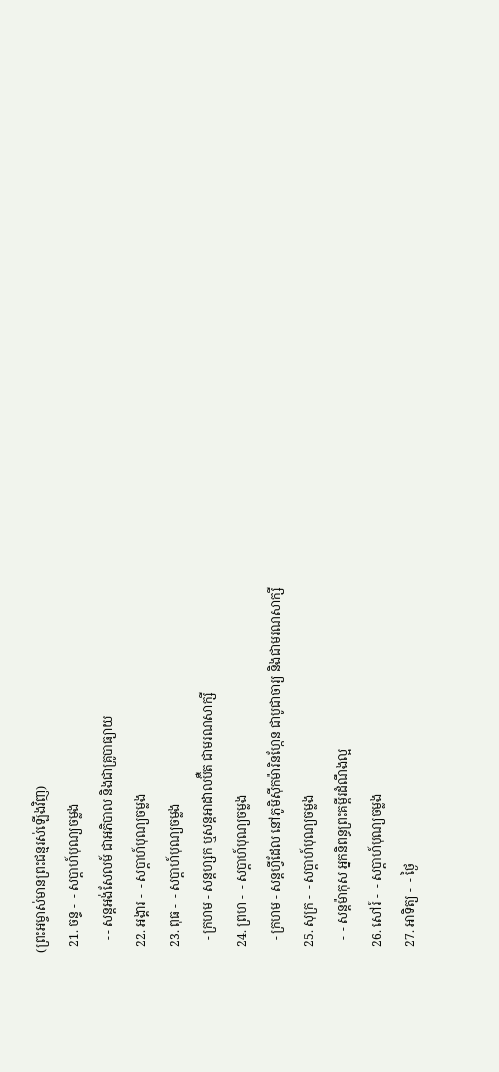(ព្រះអម្ចាស់មានព្រះជន្មរស់ឡើងវិញ)
  21. ចន្ទ -  - សប្ដាហ៍បុណ្យចម្លង
    - - សន្ដអង់សែលម៍ ជាអភិបាល និងជាគ្រូបាធ្យាយ
  22. អង្គារ -  - សប្ដាហ៍បុណ្យចម្លង
  23. ពុធ -  - សប្ដាហ៍បុណ្យចម្លង
    - ក្រហម - សន្ដហ្សក ឬសន្ដអាដាលប៊ឺត ជាមរណសាក្សី
  24. ព្រហ -  - សប្ដាហ៍បុណ្យចម្លង
    - ក្រហម - សន្ដហ្វីដែល នៅភូមិស៊ីកម៉ារិនហ្កែន ជាបូជាចារ្យ និងជាមរណសាក្សី
  25. សុក្រ -  - សប្ដាហ៍បុណ្យចម្លង
    -  - សន្ដម៉ាកុស អ្នកនិពន្ធព្រះគម្ពីរដំណឹងល្អ
  26. សៅរ៍ -  - សប្ដាហ៍បុណ្យចម្លង
  27. អាទិត្យ -  - ថ្ងៃ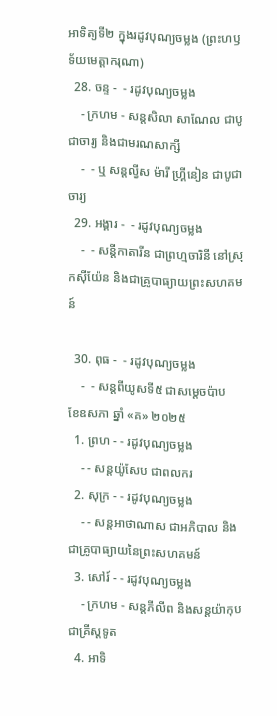អាទិត្យទី២ ក្នុងរដូវបុណ្យចម្លង (ព្រះហឫទ័យមេត្ដាករុណា)
  28. ចន្ទ -  - រដូវបុណ្យចម្លង
    - ក្រហម - សន្ដសិលា សាណែល ជាបូជាចារ្យ និងជាមរណសាក្សី
    -  - ឬ សន្ដល្វីស ម៉ារី ហ្គ្រីនៀន ជាបូជាចារ្យ
  29. អង្គារ -  - រដូវបុណ្យចម្លង
    -  - សន្ដីកាតារីន ជាព្រហ្មចារិនី នៅស្រុកស៊ីយ៉ែន និងជាគ្រូបាធ្យាយព្រះសហគមន៍

  30. ពុធ -  - រដូវបុណ្យចម្លង
    -  - សន្ដពីយូសទី៥ ជាសម្ដេចប៉ាប
ខែឧសភា ឆ្នាំ «គ» ២០២៥
  1. ព្រហ - - រដូវបុណ្យចម្លង
    - - សន្ដយ៉ូសែប ជាពលករ
  2. សុក្រ - - រដូវបុណ្យចម្លង
    - - សន្ដអាថាណាស ជាអភិបាល និងជាគ្រូបាធ្យាយនៃព្រះសហគមន៍
  3. សៅរ៍ - - រដូវបុណ្យចម្លង
    - ក្រហម - សន្ដភីលីព និងសន្ដយ៉ាកុបជាគ្រីស្ដទូត
  4. អាទិ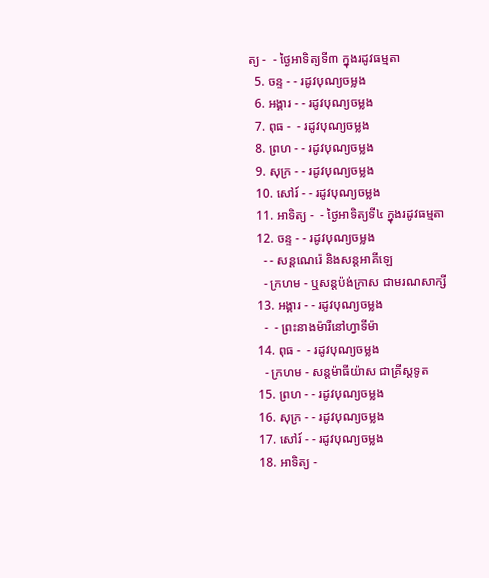ត្យ -  - ថ្ងៃអាទិត្យទី៣ ក្នុងរដូវធម្មតា
  5. ចន្ទ - - រដូវបុណ្យចម្លង
  6. អង្គារ - - រដូវបុណ្យចម្លង
  7. ពុធ -  - រដូវបុណ្យចម្លង
  8. ព្រហ - - រដូវបុណ្យចម្លង
  9. សុក្រ - - រដូវបុណ្យចម្លង
  10. សៅរ៍ - - រដូវបុណ្យចម្លង
  11. អាទិត្យ -  - ថ្ងៃអាទិត្យទី៤ ក្នុងរដូវធម្មតា
  12. ចន្ទ - - រដូវបុណ្យចម្លង
    - - សន្ដណេរ៉េ និងសន្ដអាគីឡេ
    - ក្រហម - ឬសន្ដប៉ង់ក្រាស ជាមរណសាក្សី
  13. អង្គារ - - រដូវបុណ្យចម្លង
    -  - ព្រះនាងម៉ារីនៅហ្វាទីម៉ា
  14. ពុធ -  - រដូវបុណ្យចម្លង
    - ក្រហម - សន្ដម៉ាធីយ៉ាស ជាគ្រីស្ដទូត
  15. ព្រហ - - រដូវបុណ្យចម្លង
  16. សុក្រ - - រដូវបុណ្យចម្លង
  17. សៅរ៍ - - រដូវបុណ្យចម្លង
  18. អាទិត្យ -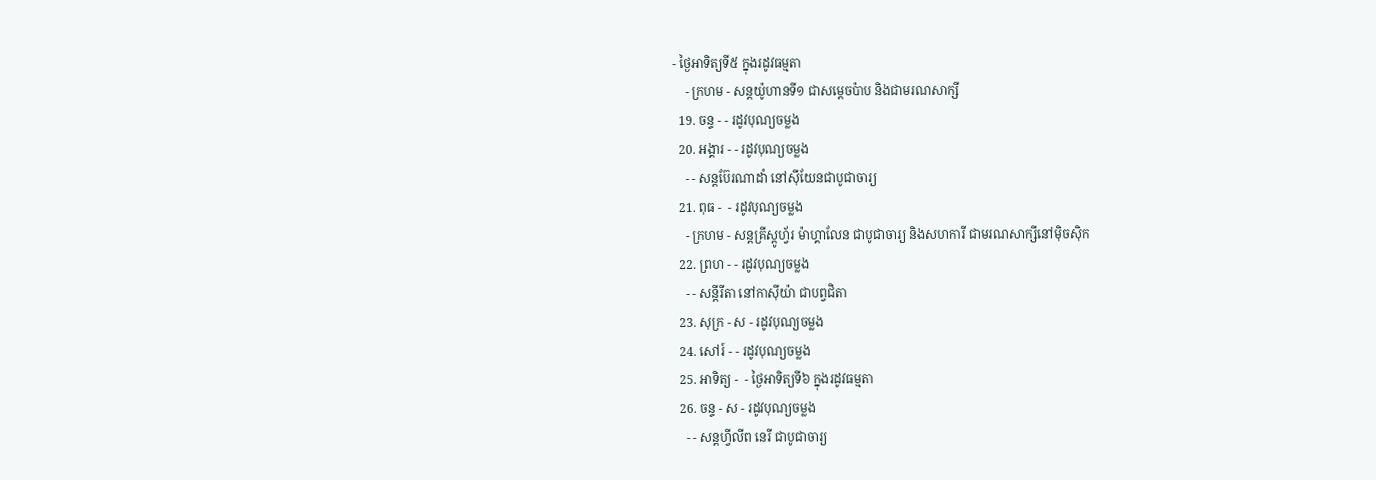- ថ្ងៃអាទិត្យទី៥ ក្នុងរដូវធម្មតា
    - ក្រហម - សន្ដយ៉ូហានទី១ ជាសម្ដេចប៉ាប និងជាមរណសាក្សី
  19. ចន្ទ - - រដូវបុណ្យចម្លង
  20. អង្គារ - - រដូវបុណ្យចម្លង
    - - សន្ដប៊ែរណាដាំ នៅស៊ីយែនជាបូជាចារ្យ
  21. ពុធ -  - រដូវបុណ្យចម្លង
    - ក្រហម - សន្ដគ្រីស្ដូហ្វ័រ ម៉ាហ្គាលែន ជាបូជាចារ្យ និងសហការី ជាមរណសាក្សីនៅម៉ិចស៊ិក
  22. ព្រហ - - រដូវបុណ្យចម្លង
    - - សន្ដីរីតា នៅកាស៊ីយ៉ា ជាបព្វជិតា
  23. សុក្រ - ស - រដូវបុណ្យចម្លង
  24. សៅរ៍ - - រដូវបុណ្យចម្លង
  25. អាទិត្យ -  - ថ្ងៃអាទិត្យទី៦ ក្នុងរដូវធម្មតា
  26. ចន្ទ - ស - រដូវបុណ្យចម្លង
    - - សន្ដហ្វីលីព នេរី ជាបូជាចារ្យ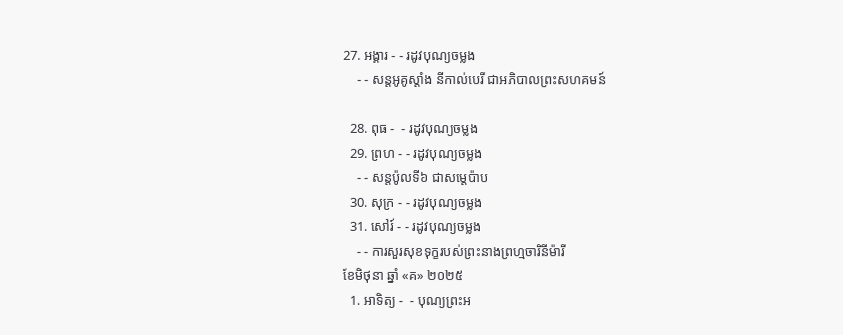27. អង្គារ - - រដូវបុណ្យចម្លង
    - - សន្ដអូគូស្ដាំង នីកាល់បេរី ជាអភិបាលព្រះសហគមន៍

  28. ពុធ -  - រដូវបុណ្យចម្លង
  29. ព្រហ - - រដូវបុណ្យចម្លង
    - - សន្ដប៉ូលទី៦ ជាសម្ដេប៉ាប
  30. សុក្រ - - រដូវបុណ្យចម្លង
  31. សៅរ៍ - - រដូវបុណ្យចម្លង
    - - ការសួរសុខទុក្ខរបស់ព្រះនាងព្រហ្មចារិនីម៉ារី
ខែមិថុនា ឆ្នាំ «គ» ២០២៥
  1. អាទិត្យ -  - បុណ្យព្រះអ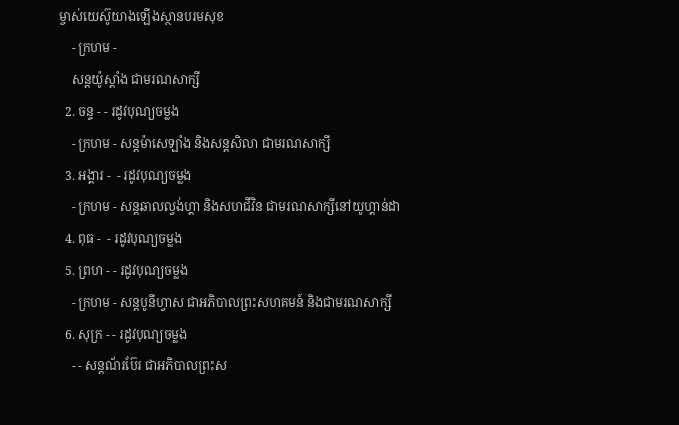ម្ចាស់យេស៊ូយាងឡើងស្ថានបរមសុខ
    - ក្រហម -
    សន្ដយ៉ូស្ដាំង ជាមរណសាក្សី
  2. ចន្ទ - - រដូវបុណ្យចម្លង
    - ក្រហម - សន្ដម៉ាសេឡាំង និងសន្ដសិលា ជាមរណសាក្សី
  3. អង្គារ -  - រដូវបុណ្យចម្លង
    - ក្រហម - សន្ដឆាលល្វង់ហ្គា និងសហជីវិន ជាមរណសាក្សីនៅយូហ្គាន់ដា
  4. ពុធ -  - រដូវបុណ្យចម្លង
  5. ព្រហ - - រដូវបុណ្យចម្លង
    - ក្រហម - សន្ដបូនីហ្វាស ជាអភិបាលព្រះសហគមន៍ និងជាមរណសាក្សី
  6. សុក្រ - - រដូវបុណ្យចម្លង
    - - សន្ដណ័រប៊ែរ ជាអភិបាលព្រះស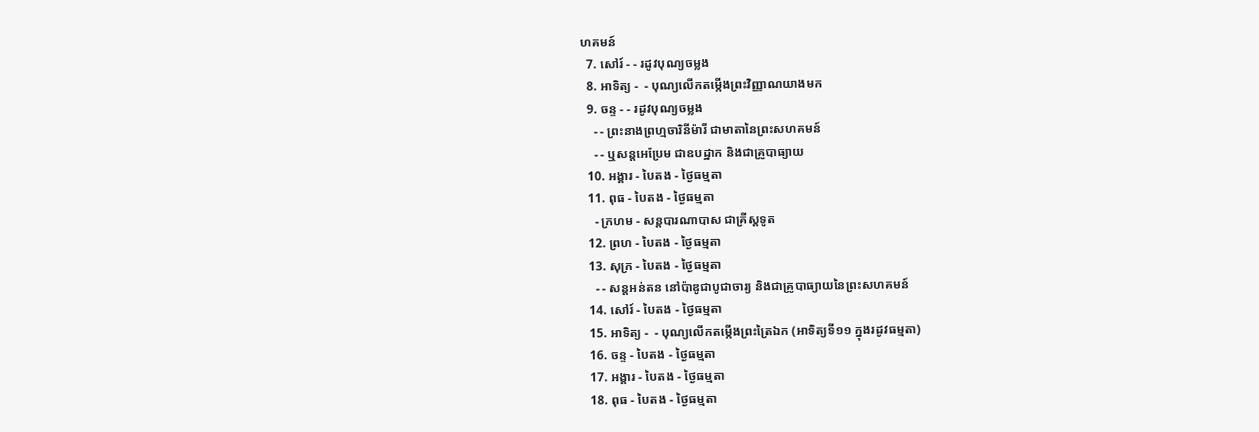ហគមន៍
  7. សៅរ៍ - - រដូវបុណ្យចម្លង
  8. អាទិត្យ -  - បុណ្យលើកតម្កើងព្រះវិញ្ញាណយាងមក
  9. ចន្ទ - - រដូវបុណ្យចម្លង
    - - ព្រះនាងព្រហ្មចារិនីម៉ារី ជាមាតានៃព្រះសហគមន៍
    - - ឬសន្ដអេប្រែម ជាឧបដ្ឋាក និងជាគ្រូបាធ្យាយ
  10. អង្គារ - បៃតង - ថ្ងៃធម្មតា
  11. ពុធ - បៃតង - ថ្ងៃធម្មតា
    - ក្រហម - សន្ដបារណាបាស ជាគ្រីស្ដទូត
  12. ព្រហ - បៃតង - ថ្ងៃធម្មតា
  13. សុក្រ - បៃតង - ថ្ងៃធម្មតា
    - - សន្ដអន់តន នៅប៉ាឌូជាបូជាចារ្យ និងជាគ្រូបាធ្យាយនៃព្រះសហគមន៍
  14. សៅរ៍ - បៃតង - ថ្ងៃធម្មតា
  15. អាទិត្យ -  - បុណ្យលើកតម្កើងព្រះត្រៃឯក (អាទិត្យទី១១ ក្នុងរដូវធម្មតា)
  16. ចន្ទ - បៃតង - ថ្ងៃធម្មតា
  17. អង្គារ - បៃតង - ថ្ងៃធម្មតា
  18. ពុធ - បៃតង - ថ្ងៃធម្មតា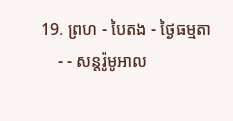19. ព្រហ - បៃតង - ថ្ងៃធម្មតា
    - - សន្ដរ៉ូមូអាល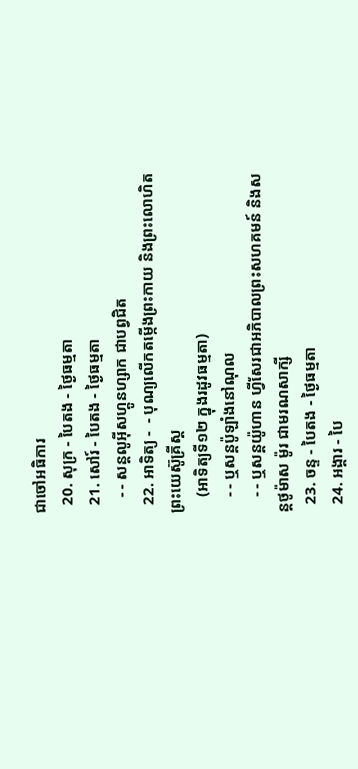ជាចៅអធិការ
  20. សុក្រ - បៃតង - ថ្ងៃធម្មតា
  21. សៅរ៍ - បៃតង - ថ្ងៃធម្មតា
    - - សន្ដលូអ៊ីសហ្គូនហ្សាក ជាបព្វជិត
  22. អាទិត្យ -  - បុណ្យលើកតម្កើងព្រះកាយ និងព្រះលោហិតព្រះយេស៊ូគ្រីស្ដ
    (អាទិត្យទី១២ ក្នុងរដូវធម្មតា)
    - - ឬសន្ដប៉ូឡាំងនៅណុល
    - - ឬសន្ដយ៉ូហាន ហ្វីសែរជាអភិបាលព្រះសហគមន៍ និងសន្ដថូម៉ាស ម៉ូរ ជាមរណសាក្សី
  23. ចន្ទ - បៃតង - ថ្ងៃធម្មតា
  24. អង្គារ - បៃ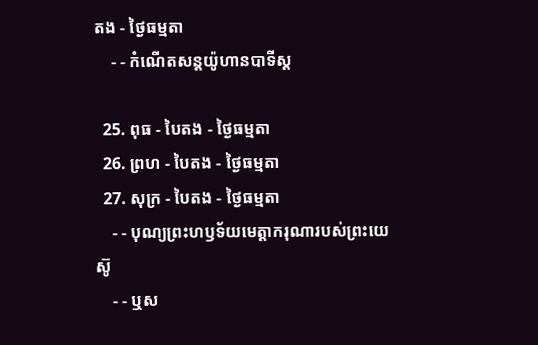តង - ថ្ងៃធម្មតា
    - - កំណើតសន្ដយ៉ូហានបាទីស្ដ

  25. ពុធ - បៃតង - ថ្ងៃធម្មតា
  26. ព្រហ - បៃតង - ថ្ងៃធម្មតា
  27. សុក្រ - បៃតង - ថ្ងៃធម្មតា
    - - បុណ្យព្រះហឫទ័យមេត្ដាករុណារបស់ព្រះយេស៊ូ
    - - ឬស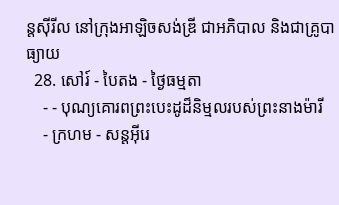ន្ដស៊ីរីល នៅក្រុងអាឡិចសង់ឌ្រី ជាអភិបាល និងជាគ្រូបាធ្យាយ
  28. សៅរ៍ - បៃតង - ថ្ងៃធម្មតា
    - - បុណ្យគោរពព្រះបេះដូដ៏និម្មលរបស់ព្រះនាងម៉ារី
    - ក្រហម - សន្ដអ៊ីរេ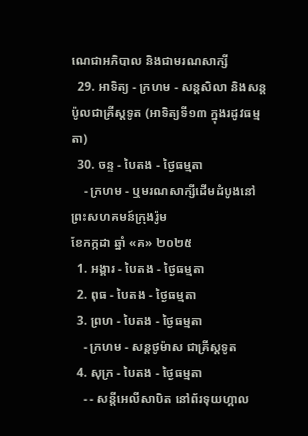ណេជាអភិបាល និងជាមរណសាក្សី
  29. អាទិត្យ - ក្រហម - សន្ដសិលា និងសន្ដប៉ូលជាគ្រីស្ដទូត (អាទិត្យទី១៣ ក្នុងរដូវធម្មតា)
  30. ចន្ទ - បៃតង - ថ្ងៃធម្មតា
    - ក្រហម - ឬមរណសាក្សីដើមដំបូងនៅព្រះសហគមន៍ក្រុងរ៉ូម
ខែកក្កដា ឆ្នាំ «គ» ២០២៥
  1. អង្គារ - បៃតង - ថ្ងៃធម្មតា
  2. ពុធ - បៃតង - ថ្ងៃធម្មតា
  3. ព្រហ - បៃតង - ថ្ងៃធម្មតា
    - ក្រហម - សន្ដថូម៉ាស ជាគ្រីស្ដទូត
  4. សុក្រ - បៃតង - ថ្ងៃធម្មតា
    - - សន្ដីអេលីសាបិត នៅព័រទុយហ្គាល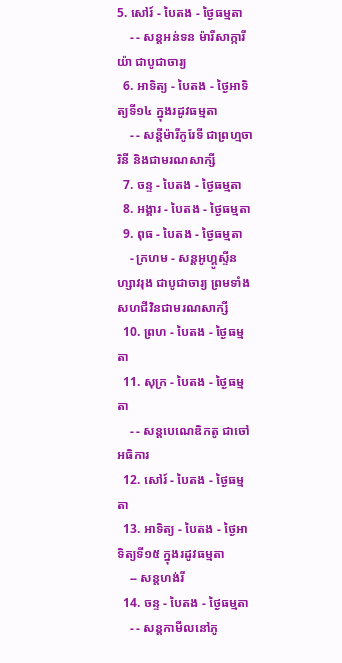5. សៅរ៍ - បៃតង - ថ្ងៃធម្មតា
    - - សន្ដអន់ទន ម៉ារីសាក្ការីយ៉ា ជាបូជាចារ្យ
  6. អាទិត្យ - បៃតង - ថ្ងៃអាទិត្យទី១៤ ក្នុងរដូវធម្មតា
    - - សន្ដីម៉ារីកូរែទី ជាព្រហ្មចារិនី និងជាមរណសាក្សី
  7. ចន្ទ - បៃតង - ថ្ងៃធម្មតា
  8. អង្គារ - បៃតង - ថ្ងៃធម្មតា
  9. ពុធ - បៃតង - ថ្ងៃធម្មតា
    - ក្រហម - សន្ដអូហ្គូស្ទីនហ្សាវរុង ជាបូជាចារ្យ ព្រមទាំងសហជីវិនជាមរណសាក្សី
  10. ព្រហ - បៃតង - ថ្ងៃធម្មតា
  11. សុក្រ - បៃតង - ថ្ងៃធម្មតា
    - - សន្ដបេណេឌិកតូ ជាចៅអធិការ
  12. សៅរ៍ - បៃតង - ថ្ងៃធម្មតា
  13. អាទិត្យ - បៃតង - ថ្ងៃអាទិត្យទី១៥ ក្នុងរដូវធម្មតា
    -- សន្ដហង់រី
  14. ចន្ទ - បៃតង - ថ្ងៃធម្មតា
    - - សន្ដកាមីលនៅភូ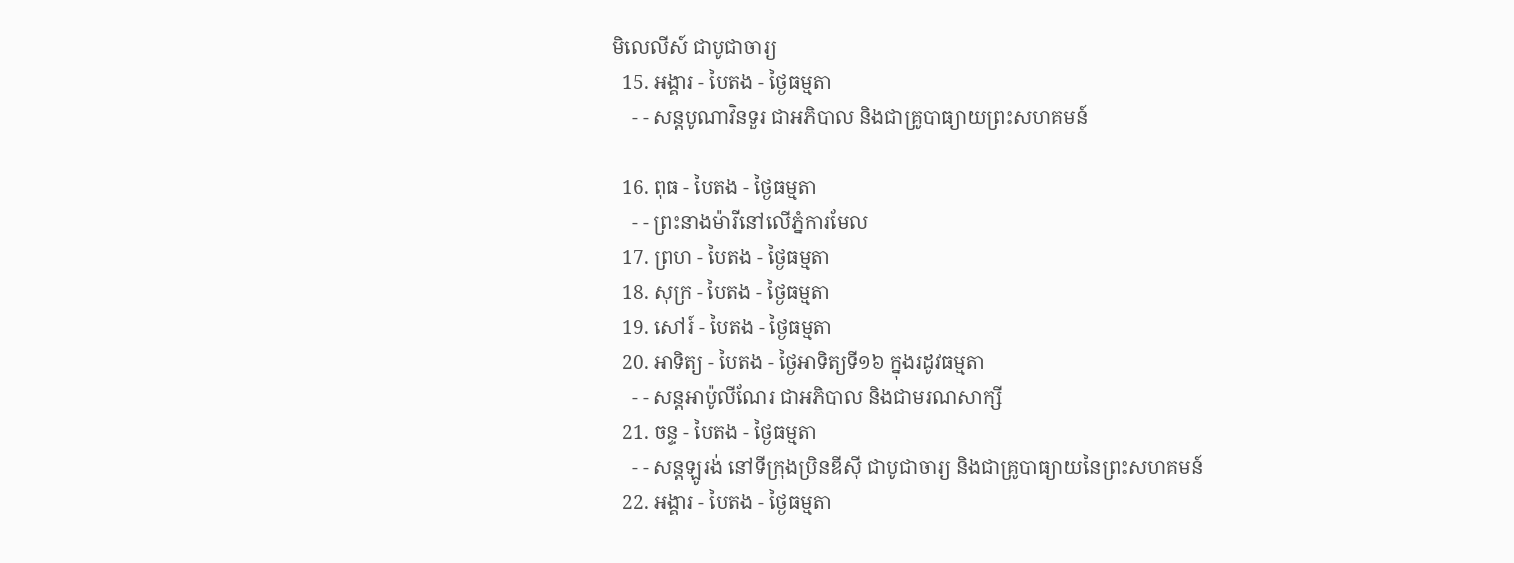មិលេលីស៍ ជាបូជាចារ្យ
  15. អង្គារ - បៃតង - ថ្ងៃធម្មតា
    - - សន្ដបូណាវិនទួរ ជាអភិបាល និងជាគ្រូបាធ្យាយព្រះសហគមន៍

  16. ពុធ - បៃតង - ថ្ងៃធម្មតា
    - - ព្រះនាងម៉ារីនៅលើភ្នំការមែល
  17. ព្រហ - បៃតង - ថ្ងៃធម្មតា
  18. សុក្រ - បៃតង - ថ្ងៃធម្មតា
  19. សៅរ៍ - បៃតង - ថ្ងៃធម្មតា
  20. អាទិត្យ - បៃតង - ថ្ងៃអាទិត្យទី១៦ ក្នុងរដូវធម្មតា
    - - សន្ដអាប៉ូលីណែរ ជាអភិបាល និងជាមរណសាក្សី
  21. ចន្ទ - បៃតង - ថ្ងៃធម្មតា
    - - សន្ដឡូរង់ នៅទីក្រុងប្រិនឌីស៊ី ជាបូជាចារ្យ និងជាគ្រូបាធ្យាយនៃព្រះសហគមន៍
  22. អង្គារ - បៃតង - ថ្ងៃធម្មតា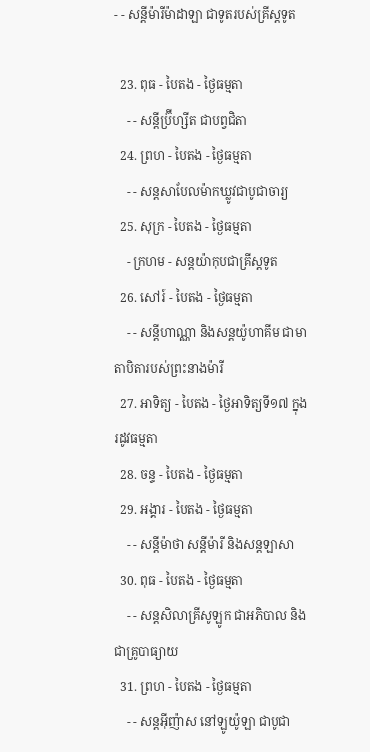- - សន្ដីម៉ារីម៉ាដាឡា ជាទូតរបស់គ្រីស្ដទូត

  23. ពុធ - បៃតង - ថ្ងៃធម្មតា
    - - សន្ដីប្រ៊ីហ្សីត ជាបព្វជិតា
  24. ព្រហ - បៃតង - ថ្ងៃធម្មតា
    - - សន្ដសាបែលម៉ាកឃ្លូវជាបូជាចារ្យ
  25. សុក្រ - បៃតង - ថ្ងៃធម្មតា
    - ក្រហម - សន្ដយ៉ាកុបជាគ្រីស្ដទូត
  26. សៅរ៍ - បៃតង - ថ្ងៃធម្មតា
    - - សន្ដីហាណ្ណា និងសន្ដយ៉ូហាគីម ជាមាតាបិតារបស់ព្រះនាងម៉ារី
  27. អាទិត្យ - បៃតង - ថ្ងៃអាទិត្យទី១៧ ក្នុងរដូវធម្មតា
  28. ចន្ទ - បៃតង - ថ្ងៃធម្មតា
  29. អង្គារ - បៃតង - ថ្ងៃធម្មតា
    - - សន្ដីម៉ាថា សន្ដីម៉ារី និងសន្ដឡាសា
  30. ពុធ - បៃតង - ថ្ងៃធម្មតា
    - - សន្ដសិលាគ្រីសូឡូក ជាអភិបាល និងជាគ្រូបាធ្យាយ
  31. ព្រហ - បៃតង - ថ្ងៃធម្មតា
    - - សន្ដអ៊ីញ៉ាស នៅឡូយ៉ូឡា ជាបូជា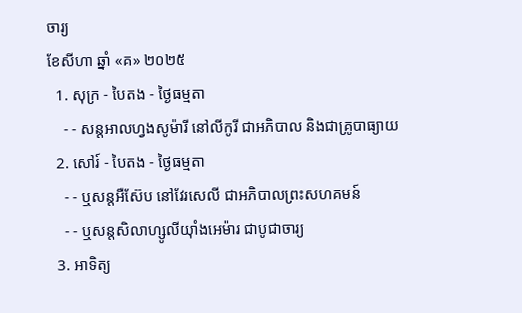ចារ្យ
ខែសីហា ឆ្នាំ «គ» ២០២៥
  1. សុក្រ - បៃតង - ថ្ងៃធម្មតា
    - - សន្ដអាលហ្វងសូម៉ារី នៅលីកូរី ជាអភិបាល និងជាគ្រូបាធ្យាយ
  2. សៅរ៍ - បៃតង - ថ្ងៃធម្មតា
    - - ឬសន្ដអឺស៊ែប នៅវែរសេលី ជាអភិបាលព្រះសហគមន៍
    - - ឬសន្ដសិលាហ្សូលីយ៉ាំងអេម៉ារ ជាបូជាចារ្យ
  3. អាទិត្យ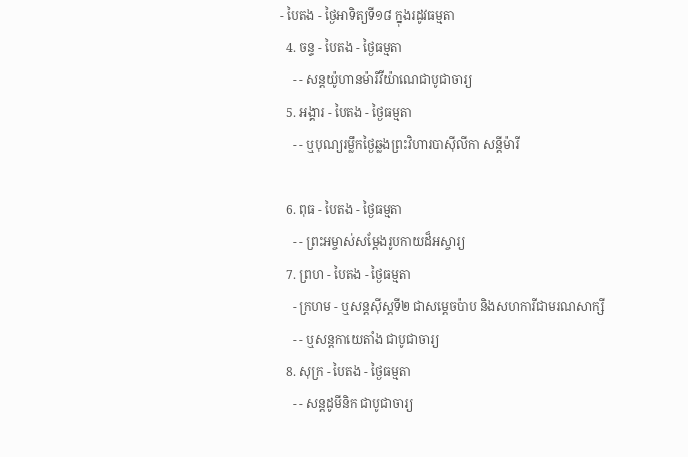- បៃតង - ថ្ងៃអាទិត្យទី១៨ ក្នុងរដូវធម្មតា
  4. ចន្ទ - បៃតង - ថ្ងៃធម្មតា
    - - សន្ដយ៉ូហានម៉ារីវីយ៉ាណេជាបូជាចារ្យ
  5. អង្គារ - បៃតង - ថ្ងៃធម្មតា
    - - ឬបុណ្យរម្លឹកថ្ងៃឆ្លងព្រះវិហារបាស៊ីលីកា សន្ដីម៉ារី

  6. ពុធ - បៃតង - ថ្ងៃធម្មតា
    - - ព្រះអម្ចាស់សម្ដែងរូបកាយដ៏អស្ចារ្យ
  7. ព្រហ - បៃតង - ថ្ងៃធម្មតា
    - ក្រហម - ឬសន្ដស៊ីស្ដទី២ ជាសម្ដេចប៉ាប និងសហការីជាមរណសាក្សី
    - - ឬសន្ដកាយេតាំង ជាបូជាចារ្យ
  8. សុក្រ - បៃតង - ថ្ងៃធម្មតា
    - - សន្ដដូមីនិក ជាបូជាចារ្យ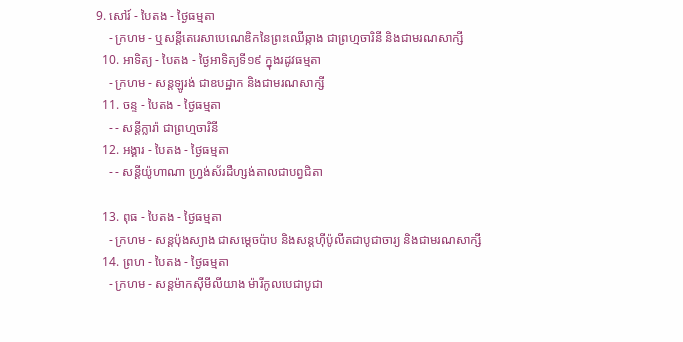9. សៅរ៍ - បៃតង - ថ្ងៃធម្មតា
    - ក្រហម - ឬសន្ដីតេរេសាបេណេឌិកនៃព្រះឈើឆ្កាង ជាព្រហ្មចារិនី និងជាមរណសាក្សី
  10. អាទិត្យ - បៃតង - ថ្ងៃអាទិត្យទី១៩ ក្នុងរដូវធម្មតា
    - ក្រហម - សន្ដឡូរង់ ជាឧបដ្ឋាក និងជាមរណសាក្សី
  11. ចន្ទ - បៃតង - ថ្ងៃធម្មតា
    - - សន្ដីក្លារ៉ា ជាព្រហ្មចារិនី
  12. អង្គារ - បៃតង - ថ្ងៃធម្មតា
    - - សន្ដីយ៉ូហាណា ហ្វ្រង់ស័រដឺហ្សង់តាលជាបព្វជិតា

  13. ពុធ - បៃតង - ថ្ងៃធម្មតា
    - ក្រហម - សន្ដប៉ុងស្យាង ជាសម្ដេចប៉ាប និងសន្ដហ៊ីប៉ូលីតជាបូជាចារ្យ និងជាមរណសាក្សី
  14. ព្រហ - បៃតង - ថ្ងៃធម្មតា
    - ក្រហម - សន្ដម៉ាកស៊ីមីលីយាង ម៉ារីកូលបេជាបូជា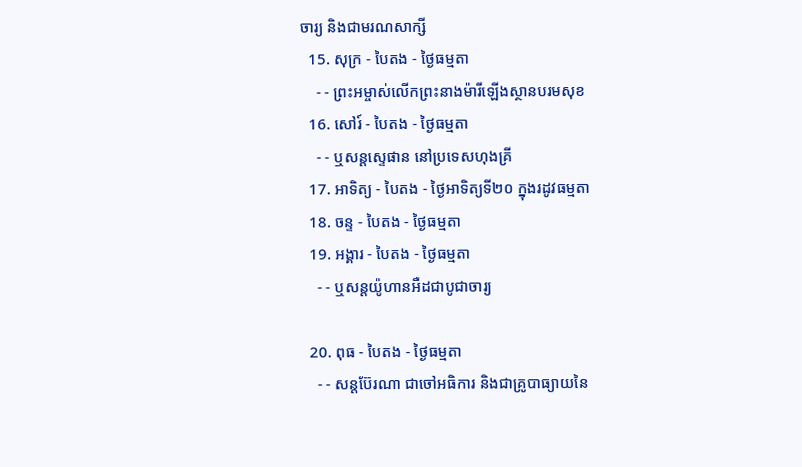ចារ្យ និងជាមរណសាក្សី
  15. សុក្រ - បៃតង - ថ្ងៃធម្មតា
    - - ព្រះអម្ចាស់លើកព្រះនាងម៉ារីឡើងស្ថានបរមសុខ
  16. សៅរ៍ - បៃតង - ថ្ងៃធម្មតា
    - - ឬសន្ដស្ទេផាន នៅប្រទេសហុងគ្រី
  17. អាទិត្យ - បៃតង - ថ្ងៃអាទិត្យទី២០ ក្នុងរដូវធម្មតា
  18. ចន្ទ - បៃតង - ថ្ងៃធម្មតា
  19. អង្គារ - បៃតង - ថ្ងៃធម្មតា
    - - ឬសន្ដយ៉ូហានអឺដជាបូជាចារ្យ

  20. ពុធ - បៃតង - ថ្ងៃធម្មតា
    - - សន្ដប៊ែរណា ជាចៅអធិការ និងជាគ្រូបាធ្យាយនៃ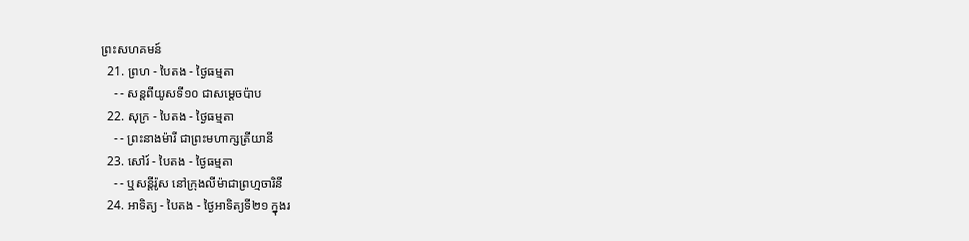ព្រះសហគមន៍
  21. ព្រហ - បៃតង - ថ្ងៃធម្មតា
    - - សន្ដពីយូសទី១០ ជាសម្ដេចប៉ាប
  22. សុក្រ - បៃតង - ថ្ងៃធម្មតា
    - - ព្រះនាងម៉ារី ជាព្រះមហាក្សត្រីយានី
  23. សៅរ៍ - បៃតង - ថ្ងៃធម្មតា
    - - ឬសន្ដីរ៉ូស នៅក្រុងលីម៉ាជាព្រហ្មចារិនី
  24. អាទិត្យ - បៃតង - ថ្ងៃអាទិត្យទី២១ ក្នុងរ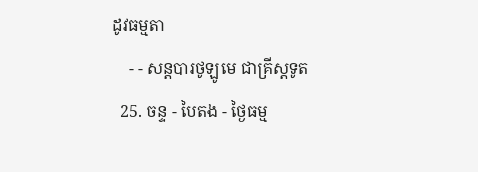ដូវធម្មតា
    - - សន្ដបារថូឡូមេ ជាគ្រីស្ដទូត
  25. ចន្ទ - បៃតង - ថ្ងៃធម្ម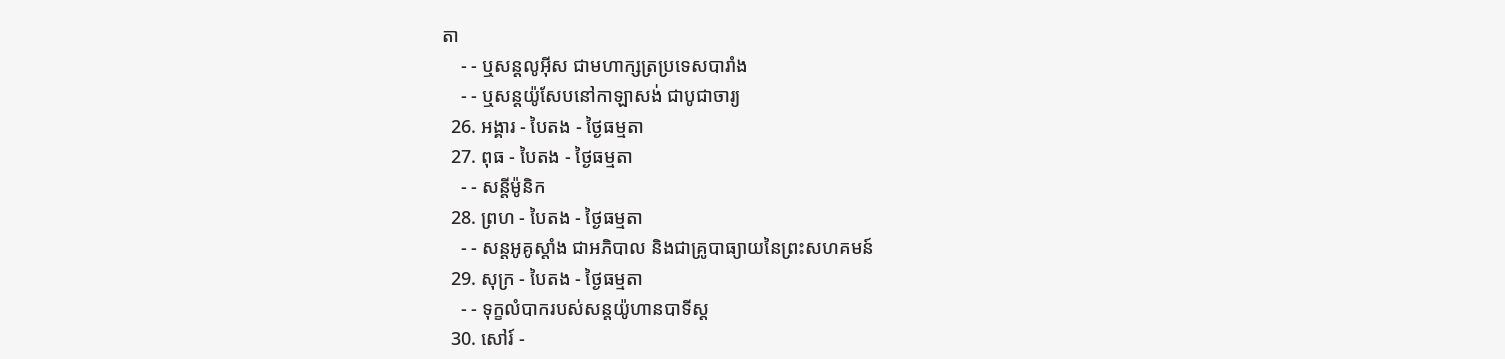តា
    - - ឬសន្ដលូអ៊ីស ជាមហាក្សត្រប្រទេសបារាំង
    - - ឬសន្ដយ៉ូសែបនៅកាឡាសង់ ជាបូជាចារ្យ
  26. អង្គារ - បៃតង - ថ្ងៃធម្មតា
  27. ពុធ - បៃតង - ថ្ងៃធម្មតា
    - - សន្ដីម៉ូនិក
  28. ព្រហ - បៃតង - ថ្ងៃធម្មតា
    - - សន្ដអូគូស្ដាំង ជាអភិបាល និងជាគ្រូបាធ្យាយនៃព្រះសហគមន៍
  29. សុក្រ - បៃតង - ថ្ងៃធម្មតា
    - - ទុក្ខលំបាករបស់សន្ដយ៉ូហានបាទីស្ដ
  30. សៅរ៍ -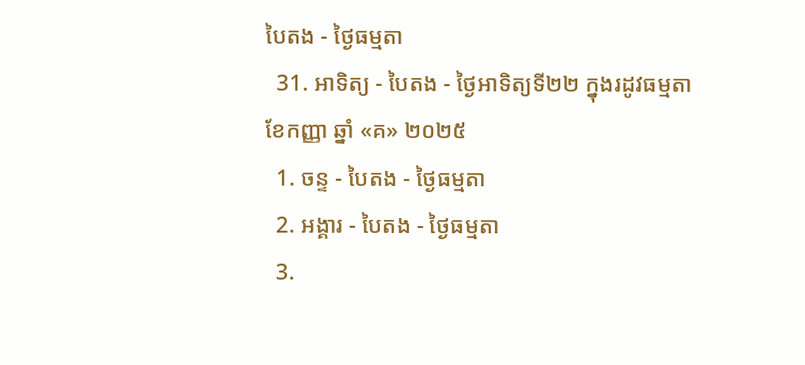បៃតង - ថ្ងៃធម្មតា
  31. អាទិត្យ - បៃតង - ថ្ងៃអាទិត្យទី២២ ក្នុងរដូវធម្មតា
ខែកញ្ញា ឆ្នាំ «គ» ២០២៥
  1. ចន្ទ - បៃតង - ថ្ងៃធម្មតា
  2. អង្គារ - បៃតង - ថ្ងៃធម្មតា
  3.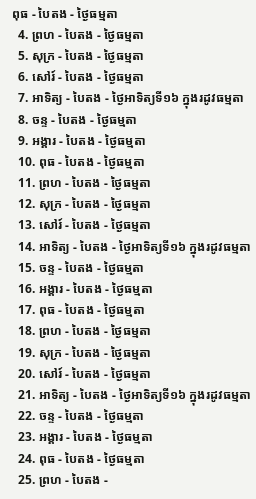ពុធ - បៃតង - ថ្ងៃធម្មតា
  4. ព្រហ - បៃតង - ថ្ងៃធម្មតា
  5. សុក្រ - បៃតង - ថ្ងៃធម្មតា
  6. សៅរ៍ - បៃតង - ថ្ងៃធម្មតា
  7. អាទិត្យ - បៃតង - ថ្ងៃអាទិត្យទី១៦ ក្នុងរដូវធម្មតា
  8. ចន្ទ - បៃតង - ថ្ងៃធម្មតា
  9. អង្គារ - បៃតង - ថ្ងៃធម្មតា
  10. ពុធ - បៃតង - ថ្ងៃធម្មតា
  11. ព្រហ - បៃតង - ថ្ងៃធម្មតា
  12. សុក្រ - បៃតង - ថ្ងៃធម្មតា
  13. សៅរ៍ - បៃតង - ថ្ងៃធម្មតា
  14. អាទិត្យ - បៃតង - ថ្ងៃអាទិត្យទី១៦ ក្នុងរដូវធម្មតា
  15. ចន្ទ - បៃតង - ថ្ងៃធម្មតា
  16. អង្គារ - បៃតង - ថ្ងៃធម្មតា
  17. ពុធ - បៃតង - ថ្ងៃធម្មតា
  18. ព្រហ - បៃតង - ថ្ងៃធម្មតា
  19. សុក្រ - បៃតង - ថ្ងៃធម្មតា
  20. សៅរ៍ - បៃតង - ថ្ងៃធម្មតា
  21. អាទិត្យ - បៃតង - ថ្ងៃអាទិត្យទី១៦ ក្នុងរដូវធម្មតា
  22. ចន្ទ - បៃតង - ថ្ងៃធម្មតា
  23. អង្គារ - បៃតង - ថ្ងៃធម្មតា
  24. ពុធ - បៃតង - ថ្ងៃធម្មតា
  25. ព្រហ - បៃតង -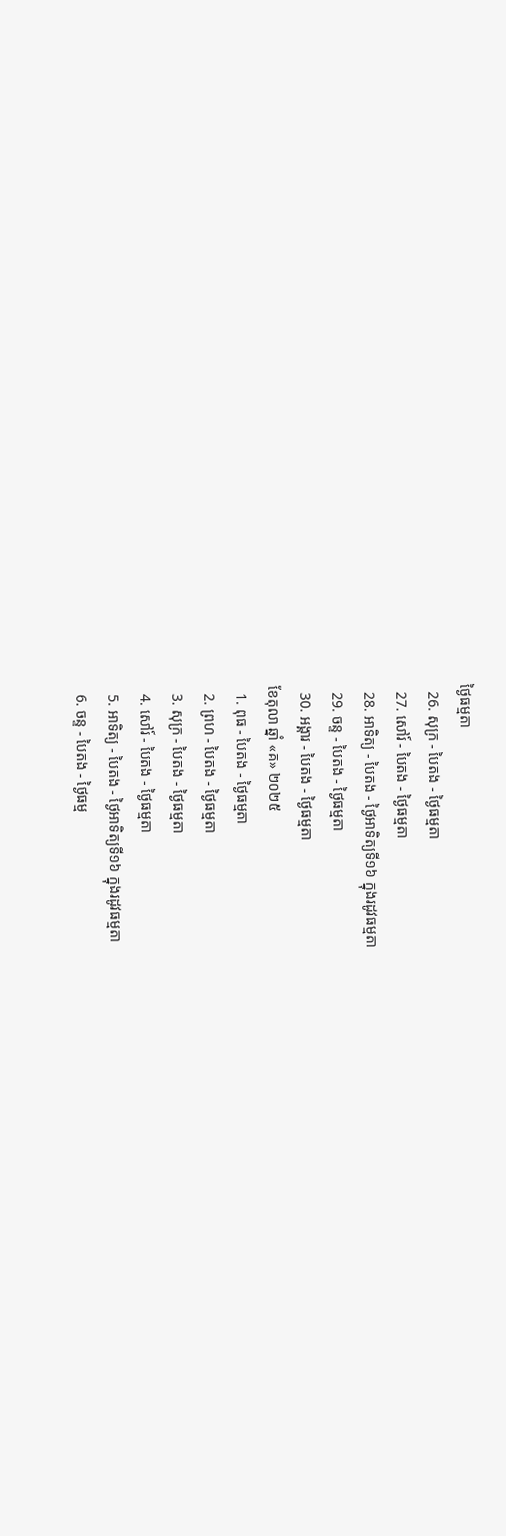ថ្ងៃធម្មតា
  26. សុក្រ - បៃតង - ថ្ងៃធម្មតា
  27. សៅរ៍ - បៃតង - ថ្ងៃធម្មតា
  28. អាទិត្យ - បៃតង - ថ្ងៃអាទិត្យទី១៦ ក្នុងរដូវធម្មតា
  29. ចន្ទ - បៃតង - ថ្ងៃធម្មតា
  30. អង្គារ - បៃតង - ថ្ងៃធម្មតា
ខែតុលា ឆ្នាំ «គ» ២០២៥
  1. ពុធ - បៃតង - ថ្ងៃធម្មតា
  2. ព្រហ - បៃតង - ថ្ងៃធម្មតា
  3. សុក្រ - បៃតង - ថ្ងៃធម្មតា
  4. សៅរ៍ - បៃតង - ថ្ងៃធម្មតា
  5. អាទិត្យ - បៃតង - ថ្ងៃអាទិត្យទី១៦ ក្នុងរដូវធម្មតា
  6. ចន្ទ - បៃតង - ថ្ងៃធម្ម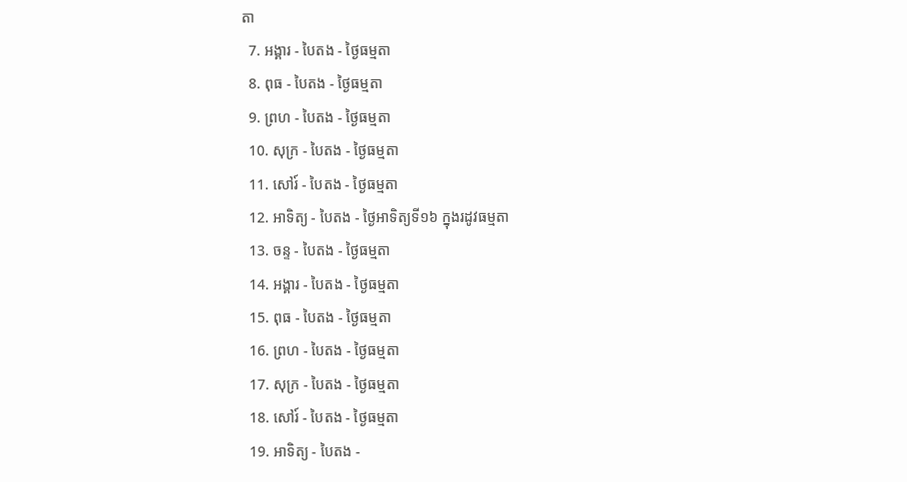តា
  7. អង្គារ - បៃតង - ថ្ងៃធម្មតា
  8. ពុធ - បៃតង - ថ្ងៃធម្មតា
  9. ព្រហ - បៃតង - ថ្ងៃធម្មតា
  10. សុក្រ - បៃតង - ថ្ងៃធម្មតា
  11. សៅរ៍ - បៃតង - ថ្ងៃធម្មតា
  12. អាទិត្យ - បៃតង - ថ្ងៃអាទិត្យទី១៦ ក្នុងរដូវធម្មតា
  13. ចន្ទ - បៃតង - ថ្ងៃធម្មតា
  14. អង្គារ - បៃតង - ថ្ងៃធម្មតា
  15. ពុធ - បៃតង - ថ្ងៃធម្មតា
  16. ព្រហ - បៃតង - ថ្ងៃធម្មតា
  17. សុក្រ - បៃតង - ថ្ងៃធម្មតា
  18. សៅរ៍ - បៃតង - ថ្ងៃធម្មតា
  19. អាទិត្យ - បៃតង -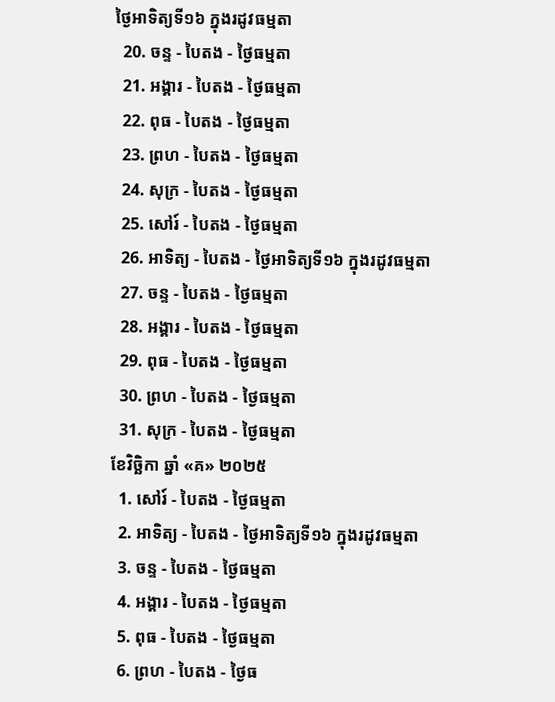ថ្ងៃអាទិត្យទី១៦ ក្នុងរដូវធម្មតា
  20. ចន្ទ - បៃតង - ថ្ងៃធម្មតា
  21. អង្គារ - បៃតង - ថ្ងៃធម្មតា
  22. ពុធ - បៃតង - ថ្ងៃធម្មតា
  23. ព្រហ - បៃតង - ថ្ងៃធម្មតា
  24. សុក្រ - បៃតង - ថ្ងៃធម្មតា
  25. សៅរ៍ - បៃតង - ថ្ងៃធម្មតា
  26. អាទិត្យ - បៃតង - ថ្ងៃអាទិត្យទី១៦ ក្នុងរដូវធម្មតា
  27. ចន្ទ - បៃតង - ថ្ងៃធម្មតា
  28. អង្គារ - បៃតង - ថ្ងៃធម្មតា
  29. ពុធ - បៃតង - ថ្ងៃធម្មតា
  30. ព្រហ - បៃតង - ថ្ងៃធម្មតា
  31. សុក្រ - បៃតង - ថ្ងៃធម្មតា
ខែវិច្ឆិកា ឆ្នាំ «គ» ២០២៥
  1. សៅរ៍ - បៃតង - ថ្ងៃធម្មតា
  2. អាទិត្យ - បៃតង - ថ្ងៃអាទិត្យទី១៦ ក្នុងរដូវធម្មតា
  3. ចន្ទ - បៃតង - ថ្ងៃធម្មតា
  4. អង្គារ - បៃតង - ថ្ងៃធម្មតា
  5. ពុធ - បៃតង - ថ្ងៃធម្មតា
  6. ព្រហ - បៃតង - ថ្ងៃធ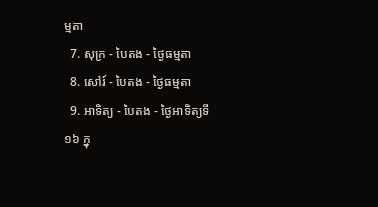ម្មតា
  7. សុក្រ - បៃតង - ថ្ងៃធម្មតា
  8. សៅរ៍ - បៃតង - ថ្ងៃធម្មតា
  9. អាទិត្យ - បៃតង - ថ្ងៃអាទិត្យទី១៦ ក្នុ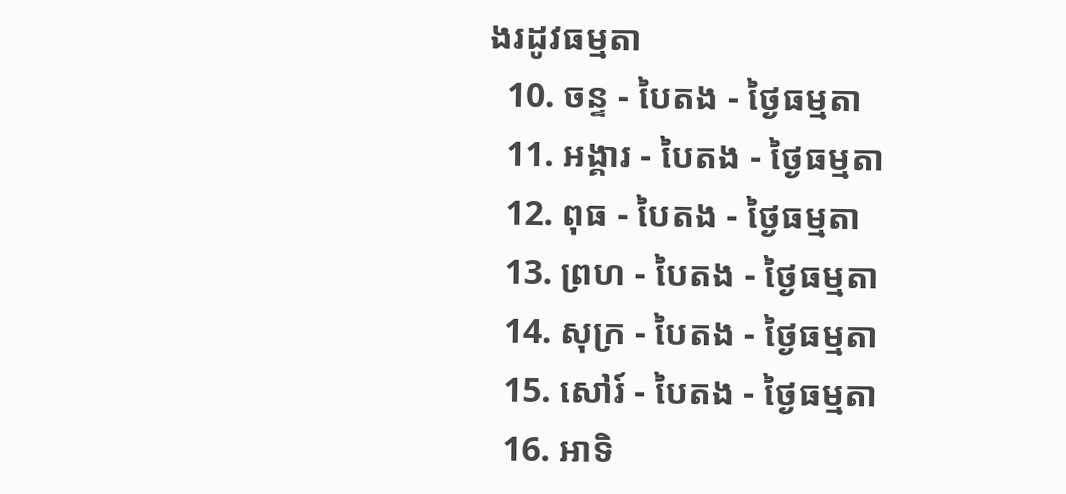ងរដូវធម្មតា
  10. ចន្ទ - បៃតង - ថ្ងៃធម្មតា
  11. អង្គារ - បៃតង - ថ្ងៃធម្មតា
  12. ពុធ - បៃតង - ថ្ងៃធម្មតា
  13. ព្រហ - បៃតង - ថ្ងៃធម្មតា
  14. សុក្រ - បៃតង - ថ្ងៃធម្មតា
  15. សៅរ៍ - បៃតង - ថ្ងៃធម្មតា
  16. អាទិ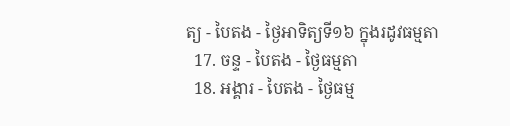ត្យ - បៃតង - ថ្ងៃអាទិត្យទី១៦ ក្នុងរដូវធម្មតា
  17. ចន្ទ - បៃតង - ថ្ងៃធម្មតា
  18. អង្គារ - បៃតង - ថ្ងៃធម្ម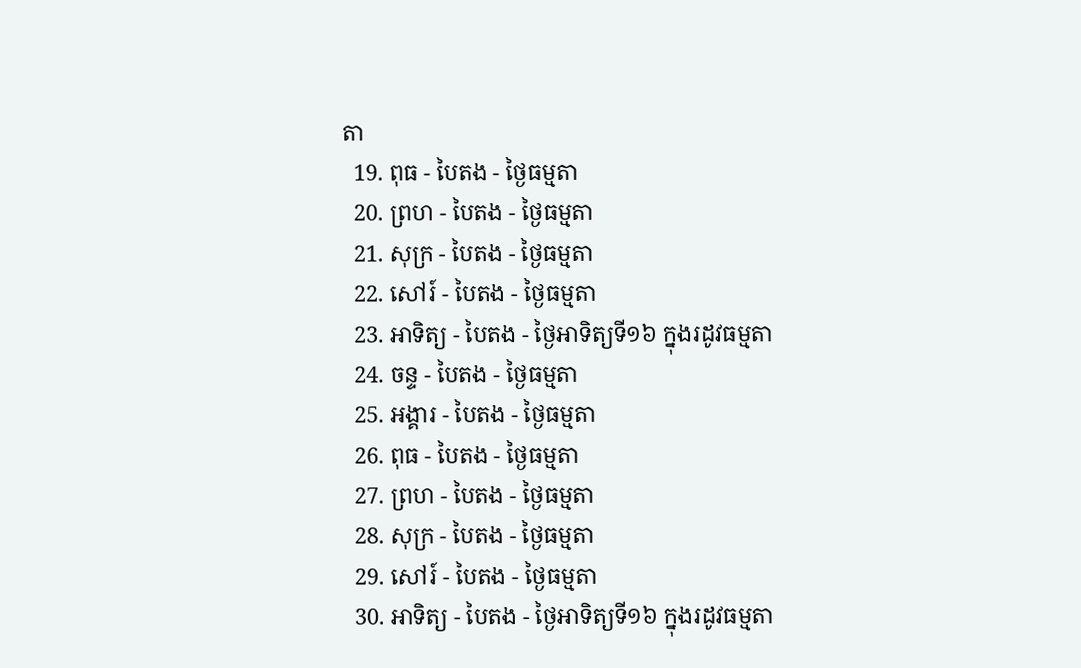តា
  19. ពុធ - បៃតង - ថ្ងៃធម្មតា
  20. ព្រហ - បៃតង - ថ្ងៃធម្មតា
  21. សុក្រ - បៃតង - ថ្ងៃធម្មតា
  22. សៅរ៍ - បៃតង - ថ្ងៃធម្មតា
  23. អាទិត្យ - បៃតង - ថ្ងៃអាទិត្យទី១៦ ក្នុងរដូវធម្មតា
  24. ចន្ទ - បៃតង - ថ្ងៃធម្មតា
  25. អង្គារ - បៃតង - ថ្ងៃធម្មតា
  26. ពុធ - បៃតង - ថ្ងៃធម្មតា
  27. ព្រហ - បៃតង - ថ្ងៃធម្មតា
  28. សុក្រ - បៃតង - ថ្ងៃធម្មតា
  29. សៅរ៍ - បៃតង - ថ្ងៃធម្មតា
  30. អាទិត្យ - បៃតង - ថ្ងៃអាទិត្យទី១៦ ក្នុងរដូវធម្មតា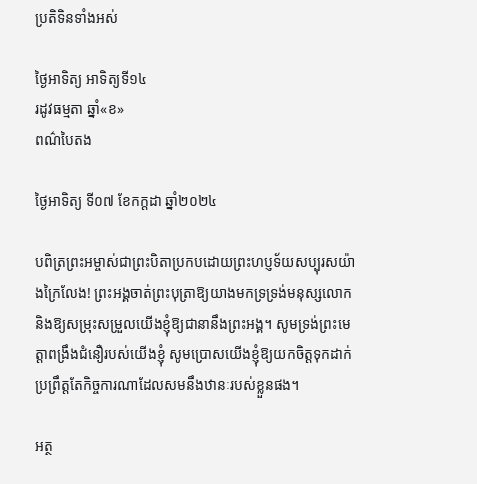ប្រតិទិនទាំងអស់

ថ្ងៃអាទិត្យ អាទិត្យទី១៤
រដូវធម្មតា ឆ្នាំ«ខ»
ពណ៌បៃតង

ថ្ងៃអាទិត្យ ទី០៧ ខែកក្ដដា ឆ្នាំ២០២៤

បពិត្រព្រះអម្ចាស់ជាព្រះបិតាប្រកបដោយព្រះហប្ញទ័យសប្បុរសយ៉ាងក្រៃលែង! ព្រះអង្គចាត់ព្រះបុត្រាឱ្យយាងមកទ្រទ្រង់មនុស្សលោក និងឱ្យសម្រុះសម្រួលយើងខ្ញុំឱ្យជានានឹងព្រះអង្គ។ សូមទ្រង់ព្រះមេត្តាពង្រឹងជំនឿរបស់យើងខ្ញុំ សូមប្រោសយើងខ្ញុំឱ្យយកចិត្តទុកដាក់ប្រព្រឹត្តតែកិច្ចការណាដែលសមនឹងឋានៈរបស់ខ្លួនផង។

អត្ថ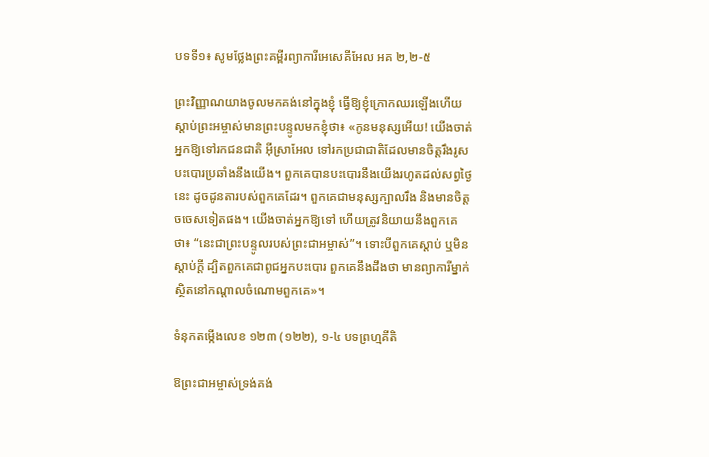បទទី១៖ សូមថ្លែងព្រះគម្ពីរព្យាការីអេសេគីអែល អគ ២,២-៥

ព្រះវិញ្ញាណយាងចូលមកគង់នៅក្នុងខ្ញុំ ធ្វើឱ្យខ្ញុំក្រោកឈរឡើងហើយស្តាប់ព្រះអម្ចាស់មានព្រះបន្ទូលមកខ្ញុំថា៖ «កូនមនុស្សអើយ! យើងចាត់អ្នកឱ្យទៅរកជនជាតិ អ៊ីស្រាអែល ទៅរកប្រជាជាតិដែលមានចិត្តរឹងរូស បះបោរប្រឆាំងនឹងយើង។ ពួកគេបានបះបោរនឹងយើងរហូតដល់សព្វថ្ងៃនេះ ដូចដូនតារបស់ពួកគេដែរ។ ពួកគេជាមនុស្សក្បាលរឹង និងមានចិត្តចចេសទៀតផង។ យើងចាត់អ្នកឱ្យទៅ ហើយត្រូវនិយាយនឹងពួកគេថា៖ “នេះជាព្រះបន្ទូលរបស់ព្រះជាអម្ចាស់”។ ទោះបីពួកគេស្តាប់ ឬមិនស្តាប់ក្តី ដ្បិតពួកគេជាពូជអ្នកបះបោរ ពួកគេនឹងដឹងថា មានព្យាការីម្នាក់ស្ថិតនៅកណ្តាលចំណោមពួកគេ»។

ទំនុកតម្កើងលេខ ១២៣ (១២២), ១-៤ បទព្រហ្មគីតិ

ឱព្រះជាអម្ចាស់ទ្រង់គង់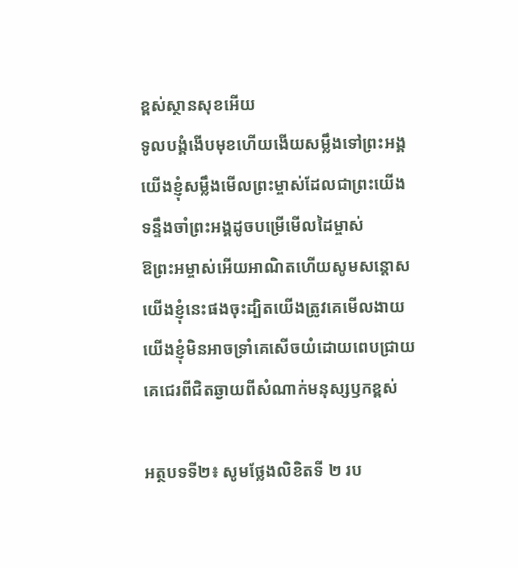ខ្ពស់ស្ថានសុខអើយ
ទូលបង្គំងើបមុខហើយងើយសម្លឹងទៅព្រះអង្គ
យើងខ្ញុំសម្លឹងមើលព្រះម្ចាស់ដែលជាព្រះយើង
ទន្ទឹងចាំព្រះអង្គដូចបម្រើមើលដៃម្ចាស់
ឱព្រះអម្ចាស់អើយអាណិតហើយសូមសន្តោស
យើងខ្ញុំនេះផងចុះដ្បិតយើងត្រូវគេមើលងាយ
យើងខ្ញុំមិនអាចទ្រាំគេសើចយំដោយពេបជ្រាយ
គេជេរពីជិតឆ្ងាយពីសំណាក់មនុស្សឫកខ្ពស់

អត្ថបទទី២៖ សូមថ្លែងលិខិតទី ២ រប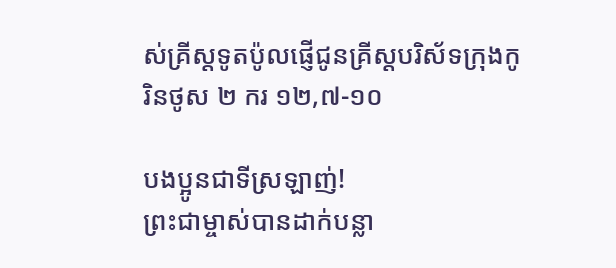ស់គ្រីស្តទូតប៉ូលផ្ញើជូនគ្រីស្តបរិស័ទក្រុងកូរិនថូស ២ ករ ១២,៧-១០

បងប្អូនជាទីស្រឡាញ់!
ព្រះជាម្ចាស់បានដាក់បន្លា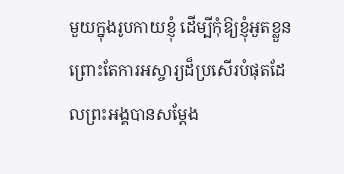មួយក្នុងរូបកាយខ្ញុំ ដើម្បីកុំឱ្យខ្ញុំអួតខ្លួន ព្រោះតែការអស្ចារ្យដ៏ប្រសើរបំផុតដែលព្រះអង្គបានសម្តែង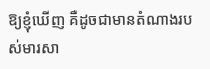ឱ្យខ្ញុំឃើញ គឺដូចជាមានតំណាងរបស់មារសា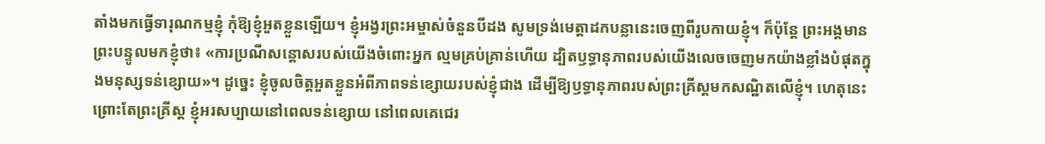តាំងមកធ្វើទារុណកម្មខ្ញុំ កុំឱ្យខ្ញុំអួតខ្លួនឡើយ។ ខ្ញុំអង្វរព្រះអម្ចាស់ចំនួនបីដង សូមទ្រង់មេត្តាដកបន្លានេះចេញពីរូបកាយខ្ញុំ។ ក៏ប៉ុន្តែ ព្រះអង្គមានព្រះបន្ទូលមកខ្ញុំថា៖ «ការប្រណីសន្តោសរបស់យើងចំពោះអ្នក ល្មមគ្រប់គ្រាន់ហើយ ដ្បិតឫទ្ធានុភាពរបស់យើងលេចចេញមកយ៉ាងខ្លាំងបំផុតក្នុងមនុស្សទន់ខ្សោយ»។ ដូច្នេះ ខ្ញុំចូលចិត្តអួតខ្លួនអំពីភាពទន់ខ្សោយរបស់ខ្ញុំជាង ដើម្បីឱ្យឫទ្ធានុភាពរបស់ព្រះគ្រីស្តមកសណ្ឋិតលើខ្ញុំ។ ហេតុនេះ ព្រោះតែព្រះគ្រីស្ត ខ្ញុំអរសប្បាយនៅពេលទន់ខ្សោយ នៅពេលគេជេរ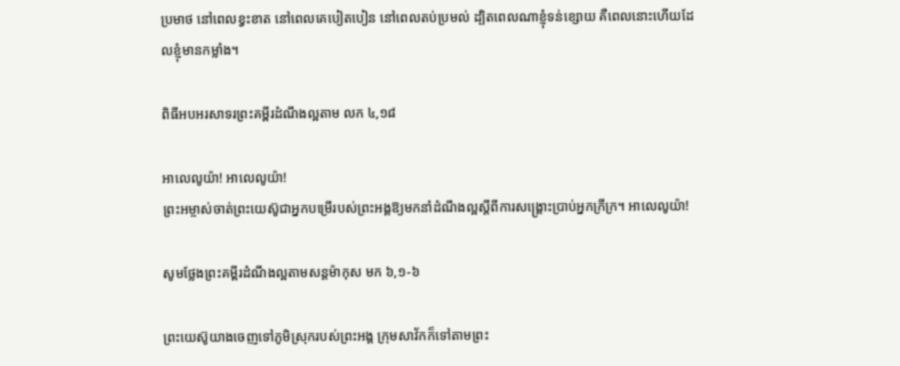ប្រមាថ នៅពេលខ្វះខាត នៅពេលគេបៀតបៀន នៅពេលតប់ប្រមល់ ដ្បិតពេលណាខ្ញុំទន់ខ្សោយ គឺពេលនោះហើយដែលខ្ញុំមានកម្លាំង។

ពិធីអបអរសាទរព្រះគម្ពីរដំណឹងល្អតាម លក ៤,១៨

អាលេលូយ៉ា! អាលេលូយ៉ា!
ព្រះអម្ចាស់ចាត់ព្រះយេស៊ូជាអ្នកបម្រើរបស់ព្រះអង្គឱ្យមកនាំដំណឹងល្អស្តីពីការសង្គ្រោះប្រាប់អ្នកក្រីក្រ។ អាលេលូយ៉ា!

សូមថ្លែងព្រះគម្ពីរដំណឹងល្អតាមសន្តម៉ាកុស មក ៦,១-៦

ព្រះយេស៊ូយាងចេញទៅភូមិស្រុករបស់ព្រះអង្គ ក្រុមសាវ័កក៏ទៅតាមព្រះ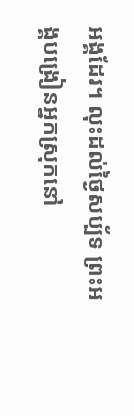អង្គដែរ។ លុះដល់ថ្ងៃសប្ប័ទ ព្រះអង្គបង្រៀនអ្នកស្រុកនៅ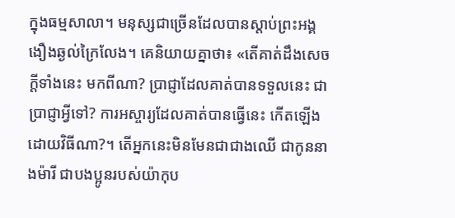ក្នុងធម្មសាលា។ មនុស្សជាច្រើនដែលបានស្តាប់ព្រះអង្គងឿងឆ្ងល់ក្រៃលែង។ គេនិយាយគ្នាថា៖ «តើគាត់ដឹងសេចក្តីទាំងនេះ មកពីណា? ប្រាជ្ញាដែលគាត់បានទទួលនេះ ជាប្រាជ្ញាអ្វីទៅ? ការអស្ចារ្យដែលគាត់បានធ្វើនេះ កើតឡើងដោយវិធីណា?។ តើអ្នកនេះមិនមែនជាជាងឈើ ជាកូននាងម៉ារី ជាបងប្អូនរបស់យ៉ាកុប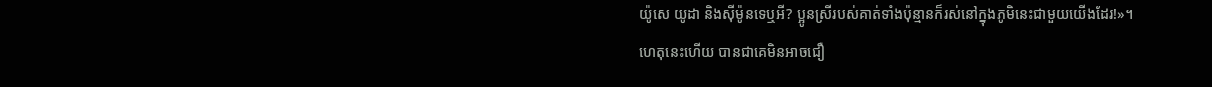យ៉ូសេ យូដា និងស៊ីម៉ូនទេឬអី? ប្អូនស្រីរបស់គាត់ទាំងប៉ុន្មានក៏រស់នៅក្នុងភូមិនេះជាមួយយើងដែរ!»។ ហេតុនេះហើយ បានជាគេមិនអាចជឿ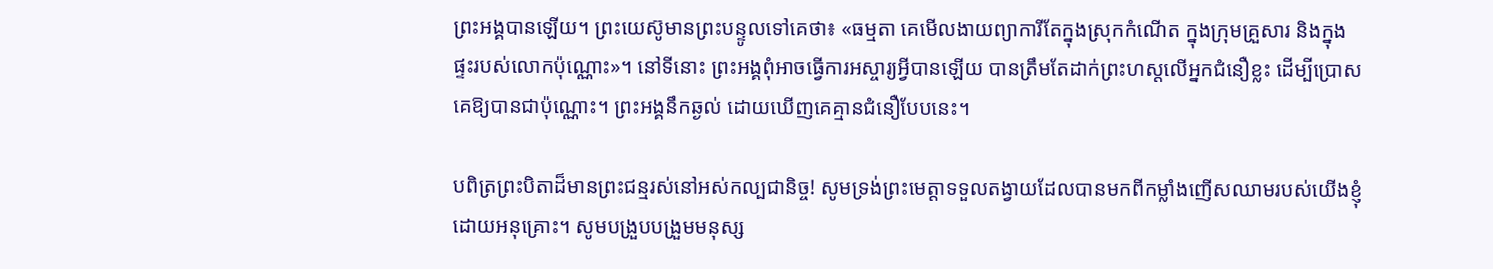ព្រះអង្គបានឡើយ។ ព្រះយេស៊ូមានព្រះបន្ទូលទៅគេថា៖ «ធម្មតា គេមើលងាយព្យាការីតែក្នុងស្រុកកំណើត ក្នុងក្រុមគ្រួសារ និងក្នុងផ្ទះរបស់លោកប៉ុណ្ណោះ»។ នៅទីនោះ ព្រះអង្គពុំអាចធ្វើការអស្ចារ្យអ្វីបានឡើយ បានត្រឹមតែដាក់ព្រះហស្តលើអ្នកជំនឿខ្លះ ដើម្បីប្រោសគេឱ្យបានជាប៉ុណ្ណោះ។ ព្រះអង្គនឹកឆ្ងល់ ដោយឃើញគេគ្មានជំនឿបែបនេះ។

បពិត្រព្រះបិតាដ៏មានព្រះជន្មរស់នៅអស់កល្បជានិច្ច! សូមទ្រង់ព្រះមេត្តាទទួលតង្វាយដែលបានមកពីកម្លាំងញើសឈាមរបស់យើងខ្ញុំ ដោយអនុគ្រោះ។ សូមបង្រួបបង្រួមមនុស្ស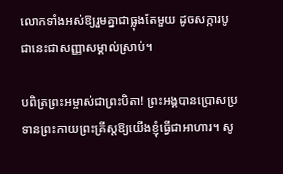លោកទាំងអស់ឱ្យរួមគ្នាជាធ្លុងតែមួយ ដូចសក្ការបូជានេះជាសញ្ញាសម្គាល់ស្រាប់។

បពិត្រព្រះអម្ចាស់ជាព្រះបិតា! ព្រះអង្គបានប្រោសប្រទានព្រះកាយព្រះគ្រីស្តឱ្យយើងខ្ញុំធ្វើជាអាហារ។ សូ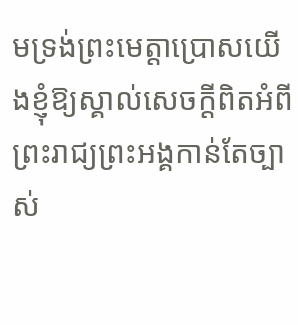មទ្រង់ព្រះមេត្តាប្រោសយើងខ្ញុំឱ្យស្គាល់សេចក្តីពិតអំពីព្រះរាជ្យព្រះអង្គកាន់តែច្បាស់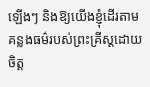ឡើងៗ និងឱ្យយើងខ្ញុំដើរតាមគន្លងធម៌របស់ព្រះគ្រីស្តដោយចិត្ត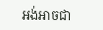អង់អាចជា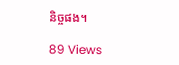និច្ចផង។

89 Views